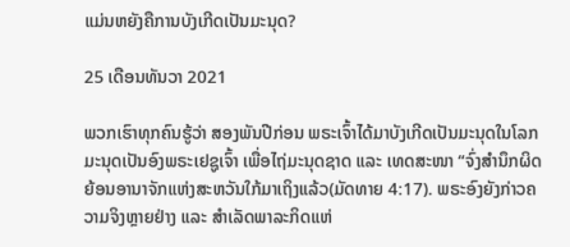ແມ່ນຫຍັງຄືການບັງເກີດເປັນມະນຸດ?

25 ເດືອນທັນວາ 2021

ພວກເຮົາທຸກຄົນຮູ້ວ່າ ສອງພັນປີກ່ອນ ພຣະເຈົ້າໄດ້ມາບັງເກີດເປັນມະນຸດໃນໂລກມະນຸດເປັນອົງພຣະເຢຊູເຈົ້າ ເພື່ອໄຖ່ມະນຸດຊາດ ແລະ ເທດສະໜາ “ຈົ່ງສຳນຶກຜິດ ຍ້ອນອານາຈັກແຫ່ງສະຫວັນໃກ້ມາເຖິງແລ້ວ(ມັດທາຍ 4:17). ພຣະອົງຍັງກ່າວຄວາມຈິງຫຼາຍຢ່າງ ແລະ ສຳເລັດພາລະກິດແຫ່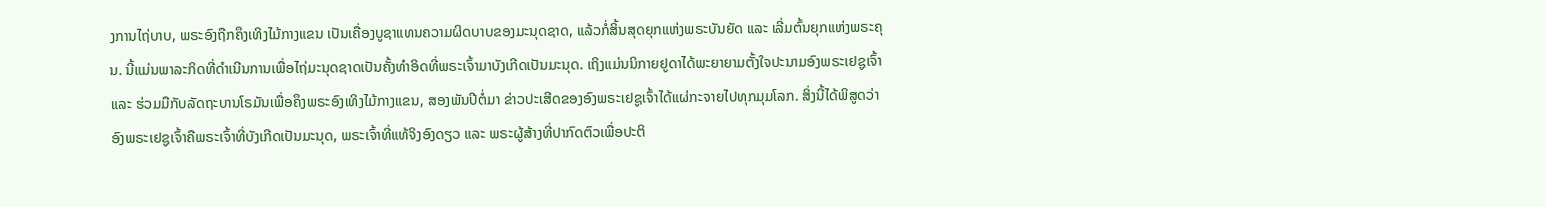ງການໄຖ່ບາບ, ພຣະອົງຖືກຄຶງເທິງໄມ້ກາງແຂນ ເປັນເຄື່ອງບູຊາແທນຄວາມຜິດບາບຂອງມະນຸດຊາດ, ແລ້ວກໍ່ສິ້ນສຸດຍຸກແຫ່ງພຣະບັນຍັດ ແລະ ເລີ່ມຕົ້ນຍຸກແຫ່ງພຣະຄຸນ. ນີ້ແມ່ນພາລະກິດທີ່ດຳເນີນການເພື່ອໄຖ່ມະນຸດຊາດເປັນຄັ້ງທຳອິດທີ່ພຣະເຈົ້າມາບັງເກີດເປັນມະນຸດ. ເຖິງແມ່ນນິກາຍຢູດາໄດ້ພະຍາຍາມຕັ້ງໃຈປະນາມອົງພຣະເຢຊູເຈົ້າ ແລະ ຮ່ວມມືກັບລັດຖະບານໂຣມັນເພື່ອຄຶງພຣະອົງເທິງໄມ້ກາງແຂນ, ສອງພັນປີຕໍ່ມາ ຂ່າວປະເສີດຂອງອົງພຣະເຢຊູເຈົ້າໄດ້ແຜ່ກະຈາຍໄປທຸກມຸມໂລກ. ສິ່ງນີ້ໄດ້ພິສູດວ່າ ອົງພຣະເຢຊູເຈົ້າຄືພຣະເຈົ້າທີ່ບັງເກີດເປັນມະນຸດ, ພຣະເຈົ້າທີ່ແທ້ຈິງອົງດຽວ ແລະ ພຣະຜູ້ສ້າງທີ່ປາກົດຕົວເພື່ອປະຕິ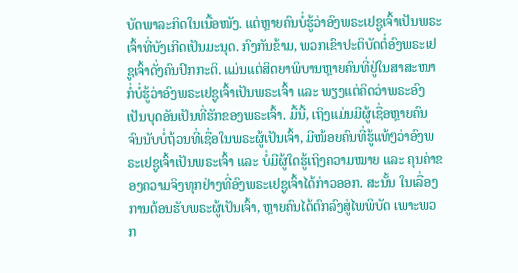ບັດພາລະກິດໃນເນື້ອໜັງ. ແຕ່ຫຼາຍຄົນບໍ່ຮູ້ວ່າອົງພຣະເຢຊູເຈົ້າເປັນພຣະເຈົ້າທີ່ບັງເກີດເປັນມະນຸດ. ກົງກັນຂ້າມ, ພວກເຂົາປະຕິບັດຕໍ່ອົງພຣະເຢຊູເຈົ້າດັ່ງຄົນປົກກະຕິ. ແມ່ນແຕ່ສິດຍາພິບານຫຼາຍຄົນທີ່ຢູ່ໃນສາສະໜາກໍ່ບໍ່ຮູ້ວ່າອົງພຣະເຢຊູເຈົ້າເປັນພຣະເຈົ້າ ແລະ ພຽງແຕ່ຄິດວ່າພຣະອົງເປັນບຸດອັນເປັນທີ່ຮັກຂອງພຣະເຈົ້າ. ມື້ນີ້, ເຖິງແມ່ນມີຜູ້ເຊື່ອຫຼາຍຄົນຈົນນັບບໍ່ຖ້ວນທີ່ເຊື່ອໃນພຣະຜູ້ເປັນເຈົ້າ, ມີໜ້ອຍຄົນທີ່ຮູ້ແທ້ໆວ່າອົງພຣະເຢຊູເຈົ້າເປັນພຣະເຈົ້າ ແລະ ບໍ່ມີຜູ້ໃດຮູ້ເຖິງຄວາມໝາຍ ແລະ ຄຸນຄ່າຂອງຄວາມຈິງທຸກຢ່າງທີ່ອົງພຣະເຢຊູເຈົ້າໄດ້ກ່າວອອກ. ສະນັ້ນ ໃນເລື່ອງການຕ້ອນຮັບພຣະຜູ້ເປັນເຈົ້າ, ຫຼາຍຄົນໄດ້ຕົກລົງສູ່ໄພພິບັດ ເພາະພວກ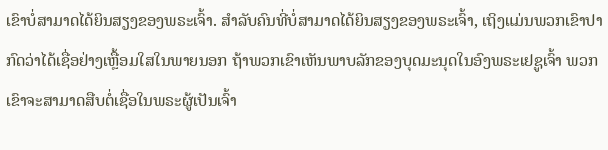ເຂົາບໍ່ສາມາດໄດ້ຍິນສຽງຂອງພຣະເຈົ້າ. ສຳລັບຄົນທີ່ບໍ່ສາມາດໄດ້ຍິນສຽງຂອງພຣະເຈົ້າ, ເຖິງແມ່ນພວກເຂົາປາກົດວ່າໄດ້ເຊື່ອຢ່າງເຫຼື້ອມໃສໃນພາຍນອກ ຖ້າພວກເຂົາເຫັນພາບລັກຂອງບຸດມະນຸດໃນອົງພຣະເຢຊູເຈົ້າ ພວກເຂົາຈະສາມາດສືບຕໍ່ເຊື່ອໃນພຣະຜູ້ເປັນເຈົ້າ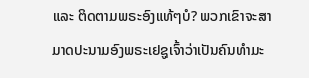ແລະ ຕິດຕາມພຣະອົງແທ້ໆບໍ? ພວກເຂົາຈະສາມາດປະນາມອົງພຣະເຢຊູເຈົ້າວ່າເປັນຄົນທຳມະ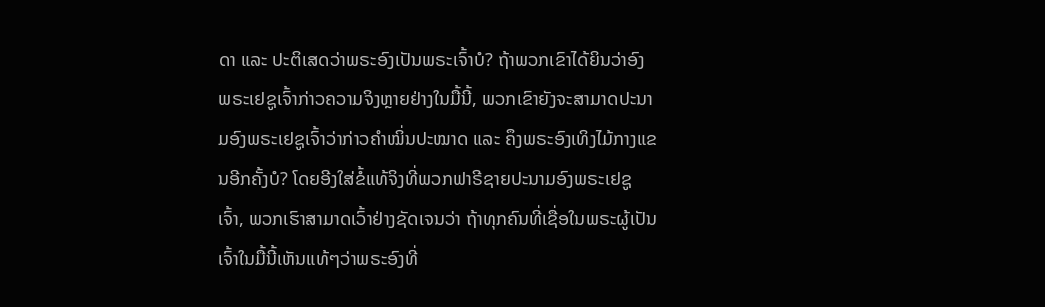ດາ ແລະ ປະຕິເສດວ່າພຣະອົງເປັນພຣະເຈົ້າບໍ? ຖ້າພວກເຂົາໄດ້ຍິນວ່າອົງພຣະເຢຊູເຈົ້າກ່າວຄວາມຈິງຫຼາຍຢ່າງໃນມື້ນີ້, ພວກເຂົາຍັງຈະສາມາດປະນາມອົງພຣະເຢຊູເຈົ້າວ່າກ່າວຄຳໝິ່ນປະໝາດ ແລະ ຄຶງພຣະອົງເທິງໄມ້ກາງແຂນອີກຄັ້ງບໍ? ໂດຍອີງໃສ່ຂໍ້ແທ້ຈິງທີ່ພວກຟາຣີຊາຍປະນາມອົງພຣະເຢຊູເຈົ້າ, ພວກເຮົາສາມາດເວົ້າຢ່າງຊັດເຈນວ່າ ຖ້າທຸກຄົນທີ່ເຊື່ອໃນພຣະຜູ້ເປັນເຈົ້າໃນມື້ນີ້ເຫັນແທ້ໆວ່າພຣະອົງທີ່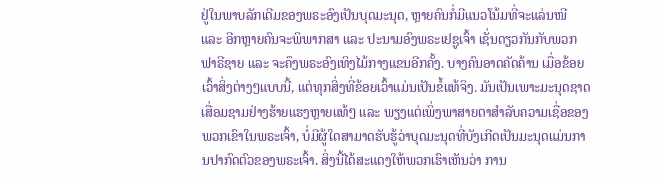ຢູ່ໃນພາບລັກເດີມຂອງພຣະອົງເປັນບຸດມະນຸດ, ຫຼາຍຄົນກໍ່ມີແນວໂນ້ມທີ່ຈະແລ່ນໜີ ແລະ ອີກຫຼາຍຄົນຈະພິພາກສາ ແລະ ປະນາມອົງພຣະເຢຊູເຈົ້າ ເຊັ່ນດຽວກັນກັບພວກຟາຣີຊາຍ ແລະ ຈະຄຶງພຣະອົງເທິງໄມ້ກາງແຂນອີກຄັ້ງ. ບາງຄົນອາດຄັດຄ້ານ ເມື່ອຂ້ອຍເວົ້າສິ່ງຕ່າງໆແບບນີ້, ແຕ່ທຸກສິ່ງທີ່ຂ້ອຍເວົ້າແມ່ນເປັນຂໍ້ແທ້ຈິງ. ມັນເປັນເພາະມະນຸດຊາດເສື່ອມຊາມຢ່າງຮ້າຍແຮງຫຼາຍແທ້ໆ ແລະ ພຽງແຕ່ເພິ່ງພາສາຍຕາສຳລັບຄວາມເຊື່ອຂອງພວກເຂົາໃນພຣະເຈົ້າ, ບໍ່ມີຜູ້ໃດສາມາດຮັບຮູ້ວ່າບຸດມະນຸດທີ່ບັງເກີດເປັນມະນຸດແມ່ນການປາກົດຕົວຂອງພຣະເຈົ້າ. ສິ່ງນີ້ໄດ້ສະແດງໃຫ້ພວກເຮົາເຫັນວ່າ ການ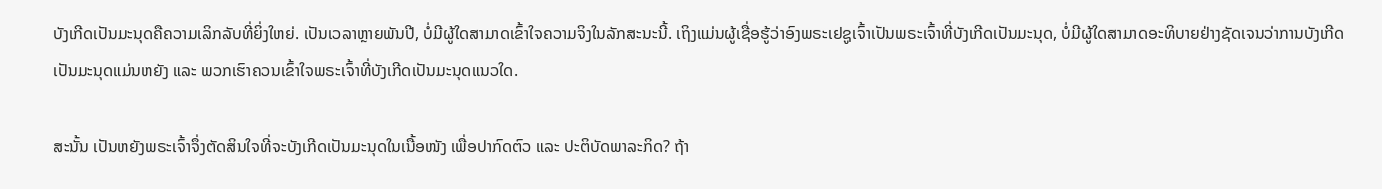ບັງເກີດເປັນມະນຸດຄືຄວາມເລິກລັບທີ່ຍິ່ງໃຫຍ່. ເປັນເວລາຫຼາຍພັນປີ, ບໍ່ມີຜູ້ໃດສາມາດເຂົ້າໃຈຄວາມຈິງໃນລັກສະນະນີ້. ເຖິງແມ່ນຜູ້ເຊື່ອຮູ້ວ່າອົງພຣະເຢຊູເຈົ້າເປັນພຣະເຈົ້າທີ່ບັງເກີດເປັນມະນຸດ, ບໍ່ມີຜູ້ໃດສາມາດອະທິບາຍຢ່າງຊັດເຈນວ່າການບັງເກີດເປັນມະນຸດແມ່ນຫຍັງ ແລະ ພວກເຮົາຄວນເຂົ້າໃຈພຣະເຈົ້າທີ່ບັງເກີດເປັນມະນຸດແນວໃດ.

ສະນັ້ນ ເປັນຫຍັງພຣະເຈົ້າຈຶ່ງຕັດສິນໃຈທີ່ຈະບັງເກີດເປັນມະນຸດໃນເນື້ອໜັງ ເພື່ອປາກົດຕົວ ແລະ ປະຕິບັດພາລະກິດ? ຖ້າ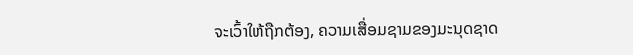ຈະເວົ້າໃຫ້ຖືກຕ້ອງ, ຄວາມເສື່ອມຊາມຂອງມະນຸດຊາດ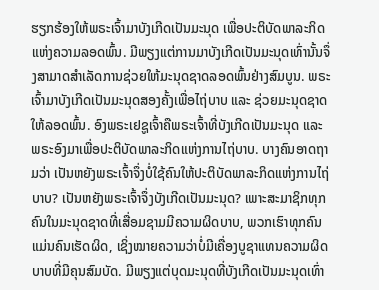ຮຽກຮ້ອງໃຫ້ພຣະເຈົ້າມາບັງເກີດເປັນມະນຸດ ເພື່ອປະຕິບັດພາລະກິດແຫ່ງຄວາມລອດພົ້ນ. ມີພຽງແຕ່ການມາບັງເກີດເປັນມະນຸດເທົ່ານັ້ນຈຶ່ງສາມາດສຳເລັດການຊ່ວຍໃຫ້ມະນຸດຊາດລອດພົ້ນຢ່າງສົມບູນ. ພຣະເຈົ້າມາບັງເກີດເປັນມະນຸດສອງຄັ້ງເພື່ອໄຖ່ບາບ ແລະ ຊ່ວຍມະນຸດຊາດໃຫ້ລອດພົ້ນ. ອົງພຣະເຢຊູເຈົ້າຄືພຣະເຈົ້າທີ່ບັງເກີດເປັນມະນຸດ ແລະ ພຣະອົງມາເພື່ອປະຕິບັດພາລະກິດແຫ່ງການໄຖ່ບາບ. ບາງຄົນອາດຖາມວ່າ ເປັນຫຍັງພຣະເຈົ້າຈຶ່ງບໍ່ໃຊ້ຄົນໃຫ້ປະຕິບັດພາລະກິດແຫ່ງການໄຖ່ບາບ? ເປັນຫຍັງພຣະເຈົ້າຈຶ່ງບັງເກີດເປັນມະນຸດ? ເພາະສະມາຊິກທຸກຄົນໃນມະນຸດຊາດທີ່ເສື່ອມຊາມມີຄວາມຜິດບາບ, ພວກເຮົາທຸກຄົນແມ່ນຄົນເຮັດຜິດ, ເຊິ່ງໝາຍຄວາມວ່າບໍ່ມີເຄື່ອງບູຊາແທນຄວາມຜິດບາບທີ່ມີຄຸນສົມບັດ. ມີພຽງແຕ່ບຸດມະນຸດທີ່ບັງເກີດເປັນມະນຸດເທົ່າ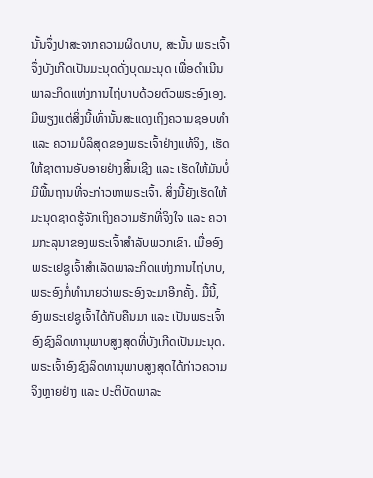ນັ້ນຈຶ່ງປາສະຈາກຄວາມຜິດບາບ, ສະນັ້ນ ພຣະເຈົ້າຈຶ່ງບັງເກີດເປັນມະນຸດດັ່ງບຸດມະນຸດ ເພື່ອດຳເນີນພາລະກິດແຫ່ງການໄຖ່ບາບດ້ວຍຕົວພຣະອົງເອງ. ມີພຽງແຕ່ສິ່ງນີ້ເທົ່ານັ້ນສະແດງເຖິງຄວາມຊອບທຳ ແລະ ຄວາມບໍລິສຸດຂອງພຣະເຈົ້າຢ່າງແທ້ຈິງ, ເຮັດໃຫ້ຊາຕານອັບອາຍຢ່າງສິ້ນເຊີງ ແລະ ເຮັດໃຫ້ມັນບໍ່ມີພື້ນຖານທີ່ຈະກ່າວຫາພຣະເຈົ້າ. ສິ່ງນີ້ຍັງເຮັດໃຫ້ມະນຸດຊາດຮູ້ຈັກເຖິງຄວາມຮັກທີ່ຈິງໃຈ ແລະ ຄວາມກະລຸນາຂອງພຣະເຈົ້າສຳລັບພວກເຂົາ. ເມື່ອອົງພຣະເຢຊູເຈົ້າສຳເລັດພາລະກິດແຫ່ງການໄຖ່ບາບ, ພຣະອົງກໍ່ທຳນາຍວ່າພຣະອົງຈະມາອີກຄັ້ງ. ມື້ນີ້, ອົງພຣະເຢຊູເຈົ້າໄດ້ກັບຄືນມາ ແລະ ເປັນພຣະເຈົ້າອົງຊົງລິດທານຸພາບສູງສຸດທີ່ບັງເກີດເປັນມະນຸດ. ພຣະເຈົ້າອົງຊົງລິດທານຸພາບສູງສຸດໄດ້ກ່າວຄວາມຈິງຫຼາຍຢ່າງ ແລະ ປະຕິບັດພາລະ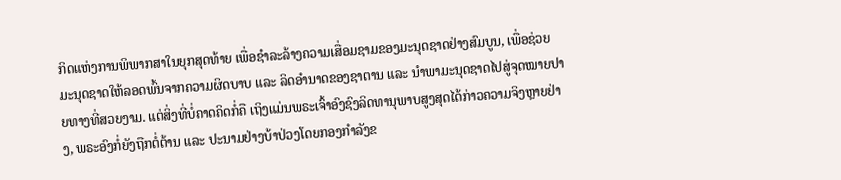ກິດແຫ່ງການພິພາກສາໃນຍຸກສຸດທ້າຍ ເພື່ອຊໍາລະລ້າງຄວາມເສື່ອມຊາມຂອງມະນຸດຊາດຢ່າງສົມບູນ, ເພື່ອຊ່ວຍມະນຸດຊາດໃຫ້ລອດພົ້ນຈາກຄວາມຜິດບາບ ແລະ ລິດອຳນາດຂອງຊາຕານ ແລະ ນໍາພາມະນຸດຊາດໄປສູ່ຈຸດໝາຍປາຍທາງທີ່ສວຍງາມ. ແຕ່ສິ່ງທີ່ບໍ່ຄາດຄິດກໍ່ຄື ເຖິງແມ່ນພຣະເຈົ້າອົງຊົງລິດທານຸພາບສູງສຸດໄດ້ກ່າວຄວາມຈິງຫຼາຍຢ່າງ, ພຣະອົງກໍ່ຍັງຖືກຕໍ່ຕ້ານ ແລະ ປະນາມຢ່າງບ້າປ່ວງໂດຍກອງກຳລັງຂ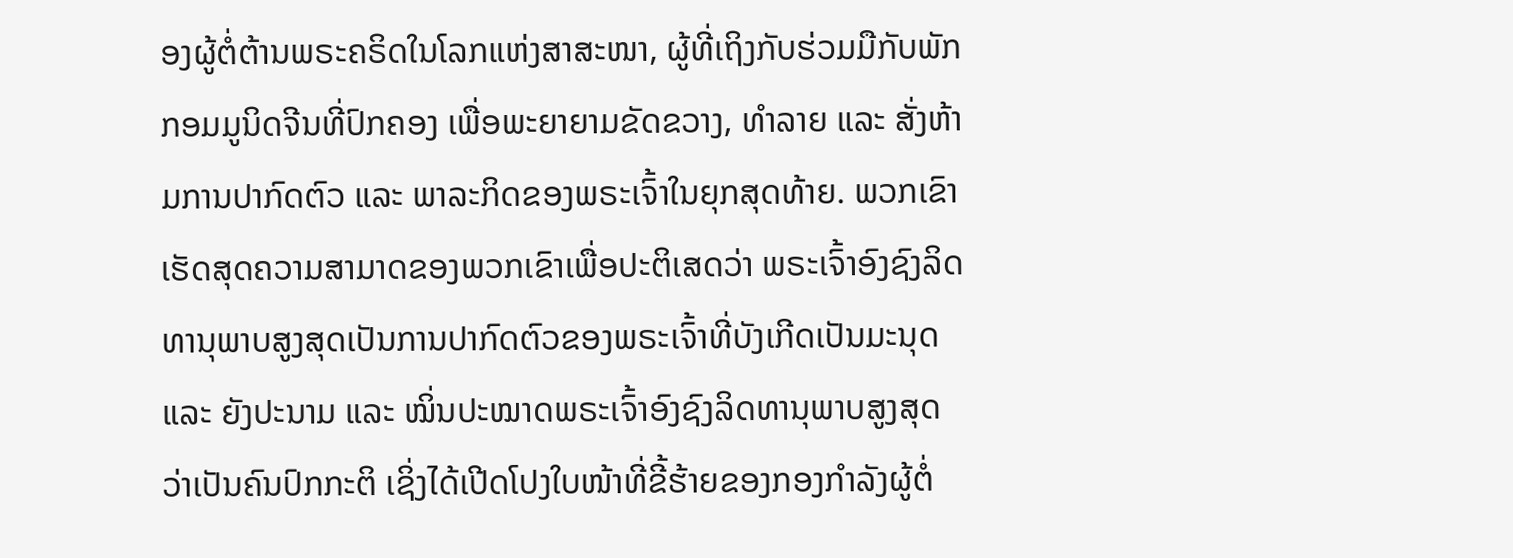ອງຜູ້ຕໍ່ຕ້ານພຣະຄຣິດໃນໂລກແຫ່ງສາສະໜາ, ຜູ້ທີ່ເຖິງກັບຮ່ວມມືກັບພັກກອມມູນິດຈີນທີ່ປົກຄອງ ເພື່ອພະຍາຍາມຂັດຂວາງ, ທຳລາຍ ແລະ ສັ່ງຫ້າມການປາກົດຕົວ ແລະ ພາລະກິດຂອງພຣະເຈົ້າໃນຍຸກສຸດທ້າຍ. ພວກເຂົາເຮັດສຸດຄວາມສາມາດຂອງພວກເຂົາເພື່ອປະຕິເສດວ່າ ພຣະເຈົ້າອົງຊົງລິດທານຸພາບສູງສຸດເປັນການປາກົດຕົວຂອງພຣະເຈົ້າທີ່ບັງເກີດເປັນມະນຸດ ແລະ ຍັງປະນາມ ແລະ ໝິ່ນປະໝາດພຣະເຈົ້າອົງຊົງລິດທານຸພາບສູງສຸດວ່າເປັນຄົນປົກກະຕິ ເຊິ່ງໄດ້ເປີດໂປງໃບໜ້າທີ່ຂີ້ຮ້າຍຂອງກອງກຳລັງຜູ້ຕໍ່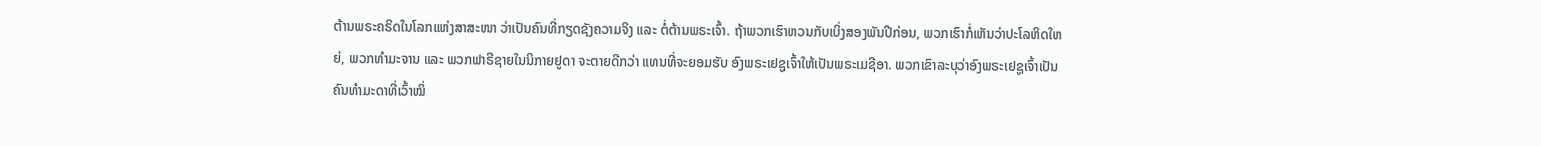ຕ້ານພຣະຄຣິດໃນໂລກແຫ່ງສາສະໜາ ວ່າເປັນຄົນທີ່ກຽດຊັງຄວາມຈິງ ແລະ ຕໍ່ຕ້ານພຣະເຈົ້າ. ຖ້າພວກເຮົາຫວນກັບເບິ່ງສອງພັນປີກ່ອນ, ພວກເຮົາກໍ່ເຫັນວ່າປະໂລຫິດໃຫຍ່, ພວກທຳມະຈານ ແລະ ພວກຟາຣີຊາຍໃນນິກາຍຢູດາ ຈະຕາຍດີກວ່າ ແທນທີ່ຈະຍອມຮັບ ອົງພຣະເຢຊູເຈົ້າໃຫ້ເປັນພຣະເມຊີອາ. ພວກເຂົາລະບຸວ່າອົງພຣະເຢຊູເຈົ້າເປັນຄົນທຳມະດາທີ່ເວົ້າໝິ່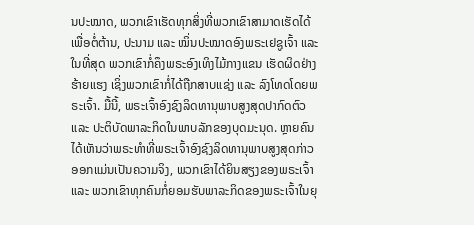ນປະໝາດ, ພວກເຂົາເຮັດທຸກສິ່ງທີ່ພວກເຂົາສາມາດເຮັດໄດ້ເພື່ອຕໍ່ຕ້ານ, ປະນາມ ແລະ ໝິ່ນປະໝາດອົງພຣະເຢຊູເຈົ້າ ແລະ ໃນທີ່ສຸດ ພວກເຂົາກໍ່ຄຶງພຣະອົງເທິງໄມ້ກາງແຂນ ເຮັດຜິດຢ່າງຮ້າຍແຮງ ເຊິ່ງພວກເຂົາກໍ່ໄດ້ຖືກສາບແຊ່ງ ແລະ ລົງໂທດໂດຍພຣະເຈົ້າ. ມື້ນີ້, ພຣະເຈົ້າອົງຊົງລິດທານຸພາບສູງສຸດປາກົດຕົວ ແລະ ປະຕິບັດພາລະກິດໃນພາບລັກຂອງບຸດມະນຸດ. ຫຼາຍຄົນໄດ້ເຫັນວ່າພຣະທຳທີ່ພຣະເຈົ້າອົງຊົງລິດທານຸພາບສູງສຸດກ່າວອອກແມ່ນເປັນຄວາມຈິງ, ພວກເຂົາໄດ້ຍິນສຽງຂອງພຣະເຈົ້າ ແລະ ພວກເຂົາທຸກຄົນກໍ່ຍອມຮັບພາລະກິດຂອງພຣະເຈົ້າໃນຍຸ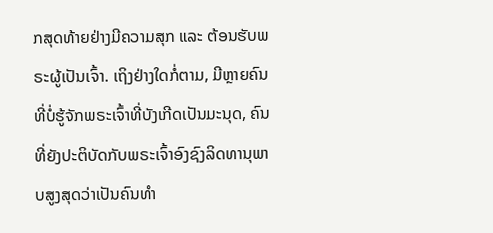ກສຸດທ້າຍຢ່າງມີຄວາມສຸກ ແລະ ຕ້ອນຮັບພຣະຜູ້ເປັນເຈົ້າ. ເຖິງຢ່າງໃດກໍ່ຕາມ, ມີຫຼາຍຄົນທີ່ບໍ່ຮູ້ຈັກພຣະເຈົ້າທີ່ບັງເກີດເປັນມະນຸດ, ຄົນທີ່ຍັງປະຕິບັດກັບພຣະເຈົ້າອົງຊົງລິດທານຸພາບສູງສຸດວ່າເປັນຄົນທຳ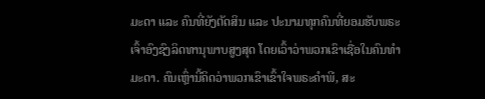ມະດາ ແລະ ຄົນທີ່ຍັງຕັດສິນ ແລະ ປະນາມທຸກຄົນທີ່ຍອມຮັບພຣະເຈົ້າອົງຊົງລິດທານຸພາບສູງສຸດ ໂດຍເວົ້າວ່າພວກເຂົາເຊື່ອໃນຄົນທຳມະດາ. ຄົນເຫຼົ່ານີ້ຄິດວ່າພວກເຂົາເຂົ້າໃຈພຣະຄຳພີ, ສະ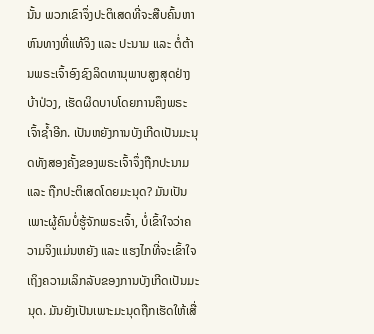ນັ້ນ ພວກເຂົາຈຶ່ງປະຕິເສດທີ່ຈະສືບຄົ້ນຫາຫົນທາງທີ່ແທ້ຈິງ ແລະ ປະນາມ ແລະ ຕໍ່ຕ້ານພຣະເຈົ້າອົງຊົງລິດທານຸພາບສູງສຸດຢ່າງບ້າປ່ວງ, ເຮັດຜິດບາບໂດຍການຄຶງພຣະເຈົ້າຊໍ້າອີກ. ເປັນຫຍັງການບັງເກີດເປັນມະນຸດທັງສອງຄັ້ງຂອງພຣະເຈົ້າຈຶ່ງຖືກປະນາມ ແລະ ຖືກປະຕິເສດໂດຍມະນຸດ? ມັນເປັນເພາະຜູ້ຄົນບໍ່ຮູ້ຈັກພຣະເຈົ້າ, ບໍ່ເຂົ້າໃຈວ່າຄວາມຈິງແມ່ນຫຍັງ ແລະ ແຮງໄກທີ່ຈະເຂົ້າໃຈເຖິງຄວາມເລິກລັບຂອງການບັງເກີດເປັນມະນຸດ. ມັນຍັງເປັນເພາະມະນຸດຖືກເຮັດໃຫ້ເສື່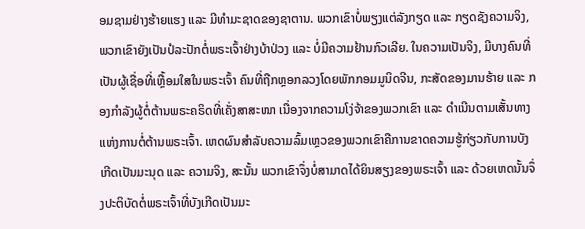ອມຊາມຢ່າງຮ້າຍແຮງ ແລະ ມີທຳມະຊາດຂອງຊາຕານ. ພວກເຂົາບໍ່ພຽງແຕ່ລັງກຽດ ແລະ ກຽດຊັງຄວາມຈິງ, ພວກເຂົາຍັງເປັນປໍລະປັກຕໍ່ພຣະເຈົ້າຢ່າງບ້າປ່ວງ ແລະ ບໍ່ມີຄວາມຢ້ານກົວເລີຍ. ໃນຄວາມເປັນຈິງ, ມີບາງຄົນທີ່ເປັນຜູ້ເຊື່ອທີ່ເຫຼື້ອມໃສໃນພຣະເຈົ້າ ຄົນທີ່ຖືກຫຼອກລວງໂດຍພັກກອມມູນິດຈີນ, ກະສັດຂອງມານຮ້າຍ ແລະ ກອງກຳລັງຜູ້ຕໍ່ຕ້ານພຣະຄຣິດທີ່ເຄັ່ງສາສະໜາ ເນື່ອງຈາກຄວາມໂງ່ຈ້າຂອງພວກເຂົາ ແລະ ດຳເນີນຕາມເສັ້ນທາງແຫ່ງການຕໍ່ຕ້ານພຣະເຈົ້າ. ເຫດຜົນສຳລັບຄວາມລົ້ມເຫຼວຂອງພວກເຂົາຄືການຂາດຄວາມຮູ້ກ່ຽວກັບການບັງເກີດເປັນມະນຸດ ແລະ ຄວາມຈິງ, ສະນັ້ນ ພວກເຂົາຈຶ່ງບໍ່ສາມາດໄດ້ຍິນສຽງຂອງພຣະເຈົ້າ ແລະ ດ້ວຍເຫດນັ້ນຈຶ່ງປະຕິບັດຕໍ່ພຣະເຈົ້າທີ່ບັງເກີດເປັນມະ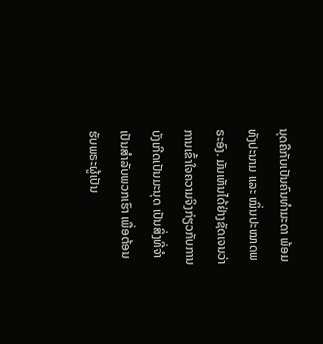ນຸດຄືກັບເປັນຄົນທຳມະດາ ພ້ອມທັງປະນາມ ແລະ ໝິ່ນປະໝາດພຣະອົງ. ມັນເຫັນໄດ້ຢ່າງຊັດເຈນວ່າ ການເຂົ້າໃຈຄວາມຈິງກ່ຽວກັບການບັງເກີດເປັນມະນຸດ ເປັນສິ່ງທີ່ຈຳເປັນສຳລັບພວກເຮົາ ເພື່ອຕ້ອນຮັບພຣະຜູ້ເປັນ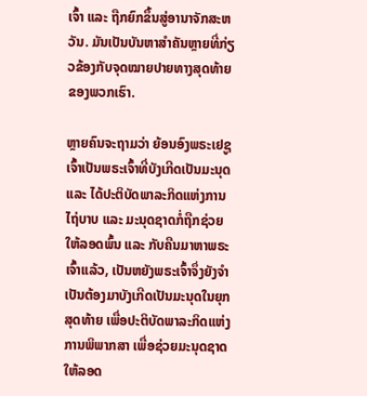ເຈົ້າ ແລະ ຖືກຍົກຂຶ້ນສູ່ອານາຈັກສະຫວັນ. ມັນເປັນບັນຫາສຳຄັນຫຼາຍທີ່ກ່ຽວຂ້ອງກັບຈຸດໝາຍປາຍທາງສຸດທ້າຍຂອງພວກເຮົາ.

ຫຼາຍຄົນຈະຖາມວ່າ ຍ້ອນອົງພຣະເຢຊູເຈົ້າເປັນພຣະເຈົ້າທີ່ບັງເກີດເປັນມະນຸດ ແລະ ໄດ້ປະຕິບັດພາລະກິດແຫ່ງການໄຖ່ບາບ ແລະ ມະນຸດຊາດກໍ່ຖືກຊ່ວຍໃຫ້ລອດພົ້ນ ແລະ ກັບຄືນມາຫາພຣະເຈົ້າແລ້ວ, ເປັນຫຍັງພຣະເຈົ້າຈຶ່ງຍັງຈຳເປັນຕ້ອງມາບັງເກີດເປັນມະນຸດໃນຍຸກສຸດທ້າຍ ເພື່ອປະຕິບັດພາລະກິດແຫ່ງການພິພາກສາ ເພື່ອຊ່ວຍມະນຸດຊາດໃຫ້ລອດ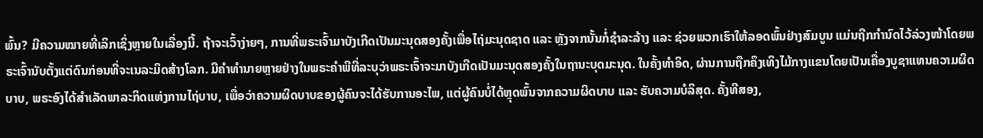ພົ້ນ? ມີຄວາມໝາຍທີ່ເລິກເຊິ່ງຫຼາຍໃນເລື່ອງນີ້. ຖ້າຈະເວົ້າງ່າຍໆ, ການທີ່ພຣະເຈົ້າມາບັງເກີດເປັນມະນຸດສອງຄັ້ງເພື່ອໄຖ່ມະນຸດຊາດ ແລະ ຫຼັງຈາກນັ້ນກໍ່ຊໍາລະລ້າງ ແລະ ຊ່ວຍພວກເຮົາໃຫ້ລອດພົ້ນຢ່າງສົມບູນ ແມ່ນຖືກກຳນົດໄວ້ລ່ວງໜ້າໂດຍພຣະເຈົ້ານັບຕັ້ງແຕ່ດົນກ່ອນທີ່ຈະເນລະມິດສ້າງໂລກ. ມີຄຳທຳນາຍຫຼາຍຢ່າງໃນພຣະຄຳພີທີ່ລະບຸວ່າພຣະເຈົ້າຈະມາບັງເກີດເປັນມະນຸດສອງຄັ້ງໃນຖານະບຸດມະນຸດ. ໃນຄັ້ງທຳອິດ, ຜ່ານການຖືກຄຶງເທິງໄມ້ກາງແຂນໂດຍເປັນເຄື່ອງບູຊາແທນຄວາມຜິດບາບ, ພຣະອົງໄດ້ສຳເລັດພາລະກິດແຫ່ງການໄຖ່ບາບ, ເພື່ອວ່າຄວາມຜິດບາບຂອງຜູ້ຄົນຈະໄດ້ຮັບການອະໄພ, ແຕ່ຜູ້ຄົນບໍ່ໄດ້ຫຼຸດພົ້ນຈາກຄວາມຜິດບາບ ແລະ ຮັບຄວາມບໍລິສຸດ. ຄັ້ງທີສອງ,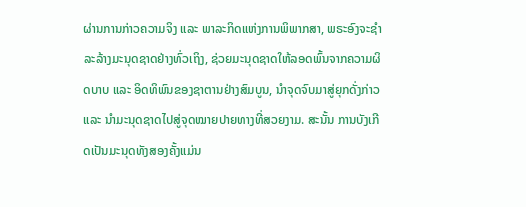ຜ່ານການກ່າວຄວາມຈິງ ແລະ ພາລະກິດແຫ່ງການພິພາກສາ, ພຣະອົງຈະຊໍາລະລ້າງມະນຸດຊາດຢ່າງທົ່ວເຖິງ, ຊ່ວຍມະນຸດຊາດໃຫ້ລອດພົ້ນຈາກຄວາມຜິດບາບ ແລະ ອິດທິພົນຂອງຊາຕານຢ່າງສົມບູນ, ນໍາຈຸດຈົບມາສູ່ຍຸກດັ່ງກ່າວ ແລະ ນໍາມະນຸດຊາດໄປສູ່ຈຸດໝາຍປາຍທາງທີ່ສວຍງາມ. ສະນັ້ນ ການບັງເກີດເປັນມະນຸດທັງສອງຄັ້ງແມ່ນ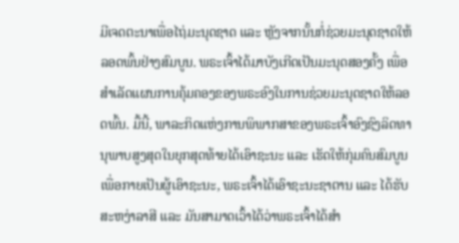ມີເຈດຕະນາເພື່ອໄຖ່ມະນຸດຊາດ ແລະ ຫຼັງຈາກນັ້ນກໍ່ຊ່ວຍມະນຸດຊາດໃຫ້ລອດພົ້ນຢ່າງສົມບູນ. ພຣະເຈົ້າໄດ້ມາບັງເກີດເປັນມະນຸດສອງຄັ້ງ ເພື່ອສຳເລັດແຜນການຄຸ້ມຄອງຂອງພຣະອົງໃນການຊ່ວຍມະນຸດຊາດໃຫ້ລອດພົ້ນ. ມື້ນີ້, ພາລະກິດແຫ່ງການພິພາກສາຂອງພຣະເຈົ້າອົງຊົງລິດທານຸພາບສູງສຸດໃນຍຸກສຸດທ້າຍໄດ້ເອົາຊະນະ ແລະ ເຮັດໃຫ້ກຸ່ມຄົນສົມບູນເພື່ອກາຍເປັນຜູ້ເອົາຊະນະ, ພຣະເຈົ້າໄດ້ເອົາຊະນະຊາຕານ ແລະ ໄດ້ຮັບສະຫງ່າລາສີ ແລະ ມັນສາມາດເວົ້າໄດ້ວ່າພຣະເຈົ້າໄດ້ສຳ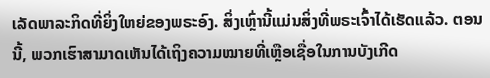ເລັດພາລະກິດທີ່ຍິ່ງໃຫຍ່ຂອງພຣະອົງ. ສິ່ງເຫຼົ່ານີ້ແມ່ນສິ່ງທີ່ພຣະເຈົ້າໄດ້ເຮັດແລ້ວ. ຕອນນີ້, ພວກເຮົາສາມາດເຫັນໄດ້ເຖິງຄວາມໝາຍທີ່ເຫຼືອເຊື່ອໃນການບັງເກີດ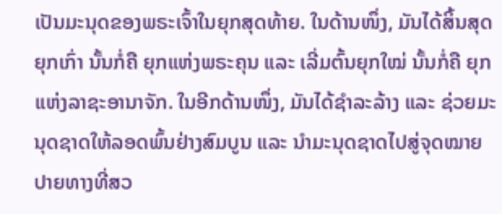ເປັນມະນຸດຂອງພຣະເຈົ້າໃນຍຸກສຸດທ້າຍ. ໃນດ້ານໜຶ່ງ, ມັນໄດ້ສິ້ນສຸດຍຸກເກົ່າ ນັ້ນກໍ່ຄື ຍຸກແຫ່ງພຣະຄຸນ ແລະ ເລີ່ມຕົ້ນຍຸກໃໝ່ ນັ້ນກໍ່ຄື ຍຸກແຫ່ງລາຊະອານາຈັກ. ໃນອີກດ້ານໜຶ່ງ, ມັນໄດ້ຊໍາລະລ້າງ ແລະ ຊ່ວຍມະນຸດຊາດໃຫ້ລອດພົ້ນຢ່າງສົມບູນ ແລະ ນໍາມະນຸດຊາດໄປສູ່ຈຸດໝາຍປາຍທາງທີ່ສວ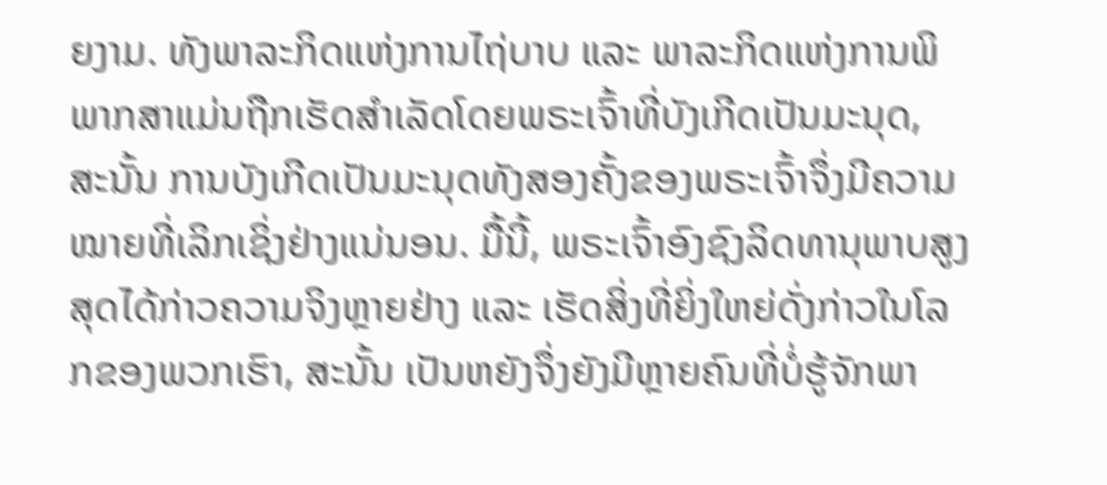ຍງາມ. ທັງພາລະກິດແຫ່ງການໄຖ່ບາບ ແລະ ພາລະກິດແຫ່ງການພິພາກສາແມ່ນຖືກເຮັດສຳເລັດໂດຍພຣະເຈົ້າທີ່ບັງເກີດເປັນມະນຸດ, ສະນັ້ນ ການບັງເກີດເປັນມະນຸດທັງສອງຄັ້ງຂອງພຣະເຈົ້າຈຶ່ງມີຄວາມໝາຍທີ່ເລິກເຊິ່ງຢ່າງແນ່ນອນ. ມື້ນີ້, ພຣະເຈົ້າອົງຊົງລິດທານຸພາບສູງສຸດໄດ້ກ່າວຄວາມຈິງຫຼາຍຢ່າງ ແລະ ເຮັດສິ່ງທີ່ຍິ່ງໃຫຍ່ດັ່ງກ່າວໃນໂລກຂອງພວກເຮົາ, ສະນັ້ນ ເປັນຫຍັງຈຶ່ງຍັງມີຫຼາຍຄົນທີ່ບໍ່ຮູ້ຈັກພາ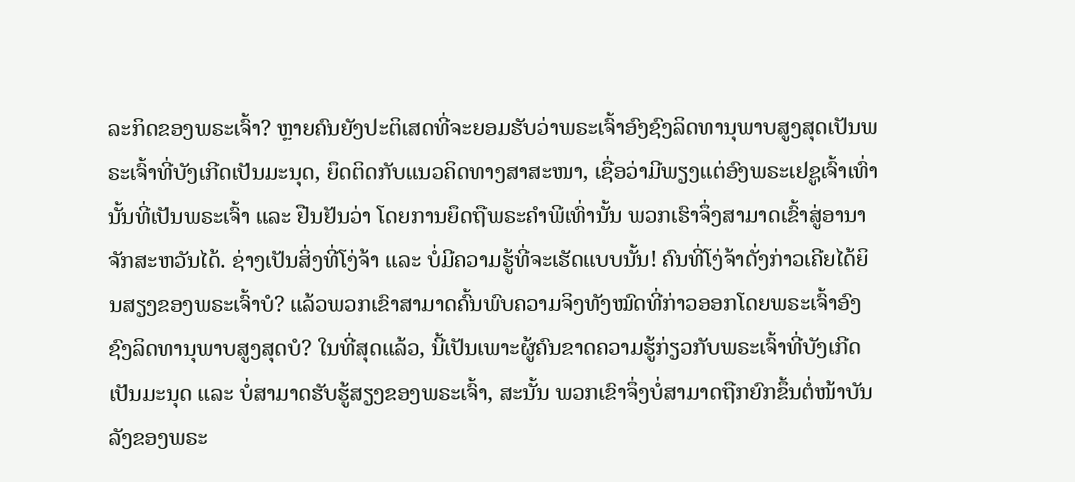ລະກິດຂອງພຣະເຈົ້າ? ຫຼາຍຄົນຍັງປະຕິເສດທີ່ຈະຍອມຮັບວ່າພຣະເຈົ້າອົງຊົງລິດທານຸພາບສູງສຸດເປັນພຣະເຈົ້າທີ່ບັງເກີດເປັນມະນຸດ, ຍຶດຕິດກັບແນວຄິດທາງສາສະໜາ, ເຊື່ອວ່າມີພຽງແຕ່ອົງພຣະເຢຊູເຈົ້າເທົ່ານັ້ນທີ່ເປັນພຣະເຈົ້າ ແລະ ຢືນຢັນວ່າ ໂດຍການຍຶດຖືພຣະຄຳພີເທົ່ານັ້ນ ພວກເຮົາຈຶ່ງສາມາດເຂົ້າສູ່ອານາຈັກສະຫວັນໄດ້. ຊ່າງເປັນສິ່ງທີ່ໂງ່ຈ້າ ແລະ ບໍ່ມີຄວາມຮູ້ທີ່ຈະເຮັດແບບນັ້ນ! ຄົນທີ່ໂງ່ຈ້າດັ່ງກ່າວເຄີຍໄດ້ຍິນສຽງຂອງພຣະເຈົ້າບໍ? ແລ້ວພວກເຂົາສາມາດຄົ້ນພົບຄວາມຈິງທັງໝົດທີ່ກ່າວອອກໂດຍພຣະເຈົ້າອົງຊົງລິດທານຸພາບສູງສຸດບໍ? ໃນທີ່ສຸດແລ້ວ, ນີ້ເປັນເພາະຜູ້ຄົນຂາດຄວາມຮູ້ກ່ຽວກັບພຣະເຈົ້າທີ່ບັງເກີດເປັນມະນຸດ ແລະ ບໍ່ສາມາດຮັບຮູ້ສຽງຂອງພຣະເຈົ້າ, ສະນັ້ນ ພວກເຂົາຈຶ່ງບໍ່ສາມາດຖືກຍົກຂຶ້ນຕໍ່ໜ້າບັນລັງຂອງພຣະ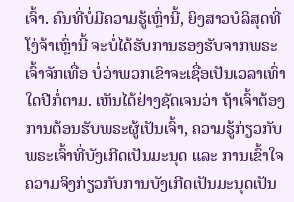ເຈົ້າ. ຄົນທີ່ບໍ່ມີຄວາມຮູ້ເຫຼົ່ານີ້, ຍິງສາວບໍລິສຸດທີ່ໂງ່ຈ້າເຫຼົ່ານີ້ ຈະບໍ່ໄດ້ຮັບການຮອງຮັບຈາກພຣະເຈົ້າຈັກເທື່ອ ບໍ່ວ່າພວກເຂົາຈະເຊື່ອເປັນເວລາເທົ່າໃດປີກໍ່ຕາມ. ເຫັນໄດ້ຢ່າງຊັດເຈນວ່າ ຖ້າເຈົ້າຕ້ອງການຕ້ອນຮັບພຣະຜູ້ເປັນເຈົ້າ, ຄວາມຮູ້ກ່ຽວກັບພຣະເຈົ້າທີ່ບັງເກີດເປັນມະນຸດ ແລະ ການເຂົ້າໃຈຄວາມຈິງກ່ຽວກັບການບັງເກີດເປັນມະນຸດເປັນ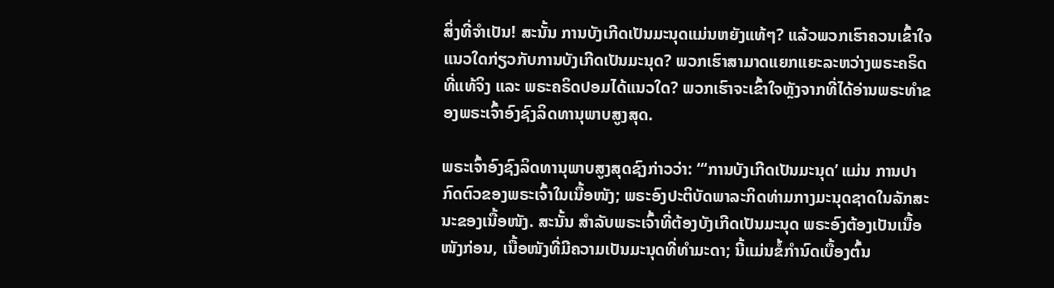ສິ່ງທີ່ຈຳເປັນ! ສະນັ້ນ ການບັງເກີດເປັນມະນຸດແມ່ນຫຍັງແທ້ໆ? ແລ້ວພວກເຮົາຄວນເຂົ້າໃຈແນວໃດກ່ຽວກັບການບັງເກີດເປັນມະນຸດ? ພວກເຮົາສາມາດແຍກແຍະລະຫວ່າງພຣະຄຣິດທີ່ແທ້ຈິງ ແລະ ພຣະຄຣິດປອມໄດ້ແນວໃດ? ພວກເຮົາຈະເຂົ້າໃຈຫຼັງຈາກທີ່ໄດ້ອ່ານພຣະທຳຂອງພຣະເຈົ້າອົງຊົງລິດທານຸພາບສູງສຸດ.

ພຣະເຈົ້າອົງຊົງລິດທານຸພາບສູງສຸດຊົງກ່າວວ່າ: “‘ການບັງເກີດເປັນມະນຸດ’ ແມ່ນ ການປາກົດຕົວຂອງພຣະເຈົ້າໃນເນື້ອໜັງ; ພຣະອົງປະຕິບັດພາລະກິດທ່າມກາງມະນຸດຊາດໃນລັກສະນະຂອງເນື້ອໜັງ. ສະນັ້ນ ສຳລັບພຣະເຈົ້າທີ່ຕ້ອງບັງເກີດເປັນມະນຸດ ພຣະອົງຕ້ອງເປັນເນື້ອໜັງກ່ອນ, ເນື້ອໜັງທີ່ມີຄວາມເປັນມະນຸດທີ່ທຳມະດາ; ນີ້ແມ່ນຂໍ້ກໍານົດເບື້ອງຕົ້ນ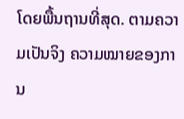ໂດຍພື້ນຖານທີ່ສຸດ. ຕາມຄວາມເປັນຈິງ ຄວາມໝາຍຂອງການ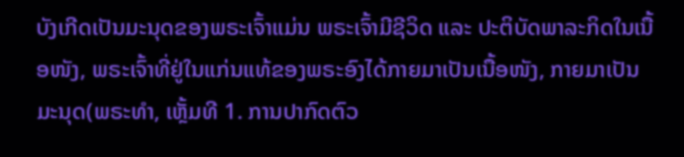ບັງເກີດເປັນມະນຸດຂອງພຣະເຈົ້າແມ່ນ ພຣະເຈົ້າມີຊີວິດ ແລະ ປະຕິບັດພາລະກິດໃນເນື້ອໜັງ, ພຣະເຈົ້າທີ່ຢູ່ໃນແກ່ນແທ້ຂອງພຣະອົງໄດ້ກາຍມາເປັນເນື້ອໜັງ, ກາຍມາເປັນມະນຸດ(ພຣະທຳ, ເຫຼັ້ມທີ 1. ການປາກົດຕົວ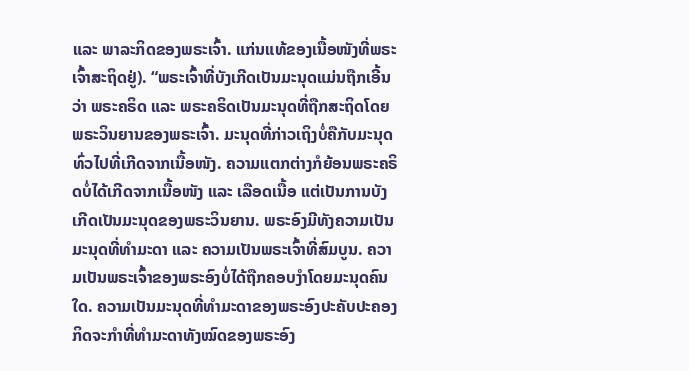ແລະ ພາລະກິດຂອງພຣະເຈົ້າ. ແກ່ນແທ້ຂອງເນື້ອໜັງທີ່ພຣະເຈົ້າສະຖິດຢູ່). “ພຣະເຈົ້າທີ່ບັງເກີດເປັນມະນຸດແມ່ນຖືກເອີ້ນວ່າ ພຣະຄຣິດ ແລະ ພຣະຄຣິດເປັນມະນຸດທີ່ຖືກສະຖິດໂດຍພຣະວິນຍານຂອງພຣະເຈົ້າ. ມະນຸດທີ່ກ່າວເຖິງບໍ່ຄືກັບມະນຸດທົ່ວໄປທີ່ເກີດຈາກເນື້ອໜັງ. ຄວາມແຕກຕ່າງກໍຍ້ອນພຣະຄຣິດບໍ່ໄດ້ເກີດຈາກເນື້ອໜັງ ແລະ ເລືອດເນື້ອ ແຕ່ເປັນການບັງເກີດເປັນມະນຸດຂອງພຣະວິນຍານ. ພຣະອົງມີທັງຄວາມເປັນມະນຸດທີ່ທຳມະດາ ແລະ ຄວາມເປັນພຣະເຈົ້າທີ່ສົມບູນ. ຄວາມເປັນພຣະເຈົ້າຂອງພຣະອົງບໍ່ໄດ້ຖືກຄອບງຳໂດຍມະນຸດຄົນໃດ. ຄວາມເປັນມະນຸດທີ່ທຳມະດາຂອງພຣະອົງປະຄັບປະຄອງກິດຈະກຳທີ່ທຳມະດາທັງໝົດຂອງພຣະອົງ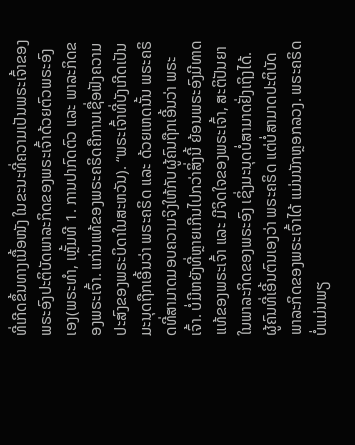ທີ່ເກີດຂຶ້ນທາງເນື້ອໜັງ ໃນຂະນະທີ່ຄວາມເປັນພຣະເຈົ້າຂອງພຣະອົງປະຕິບັດພາລະກິດຂອງພຣະເຈົ້າດ້ວຍຕົວພຣະອົງເອງ(ພຣະທຳ, ເຫຼັ້ມທີ 1. ການປາກົດຕົວ ແລະ ພາລະກິດຂອງພຣະເຈົ້າ. ແກ່ນແທ້ຂອງພຣະຄຣິດຄືການເຊື່ອຟັງຄວາມປະສົງຂອງພຣະບິດາໃນສະຫວັນ). “ພຣະເຈົ້າທີ່ບັງເກີດເປັນມະນຸດຖືກເອີ້ນວ່າ ພຣະຄຣິດ ແລະ ດ້ວຍເຫດນັ້ນ ພຣະຄຣິດທີ່ສາມາດມອບຄວາມຈິງໃຫ້ກັບຜູ້ຄົນຖືກເອີ້ນວ່າ ພຣະເຈົ້າ. ບໍ່ມີຫຍັງທີ່ຫຼາຍເກີນໄປກວ່າສິ່ງນີ້ ຍ້ອນພຣະອົງມີທາດແທ້ຂອງພຣະເຈົ້າ ແລະ ມີຈິດໃຈຂອງພຣະເຈົ້າ, ສະຕິປັນຍາໃນພາລະກິດຂອງພຣະອົງ ເຊິ່ງມະນຸດບໍ່ສາມາດຢັ່ງເຖິງໄດ້. ຜູ້ຄົນທີ່ເອີ້ນຕົນເອງວ່າ ພຣະຄຣິດ ແຕ່ບໍ່ສາມາດປະຕິບັດພາລະກິດຂອງພຣະເຈົ້າໄດ້ ແມ່ນນັກຫຼອກລວງ. ພຣະຄຣິດບໍ່ແມ່ນພຽ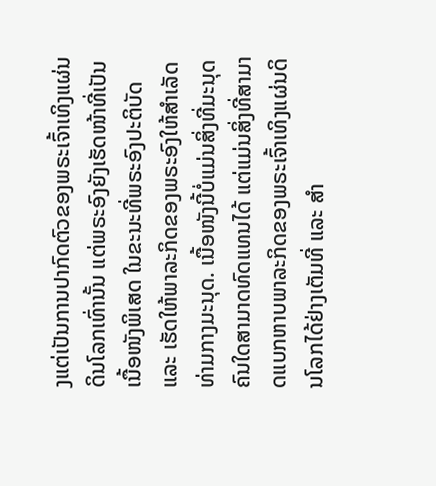ງແຕ່ເປັນການປາກົດຕົວຂອງພຣະເຈົ້າເທິງແຜ່ນດິນໂລກເທົ່ານັ້ນ ແຕ່ພຣະອົງຍັງເຮັດໜ້າທີ່ເປັນເນື້ອໜັງພິເສດ ໃນຂະນະທີ່ພຣະອົງປະຕິບັດ ແລະ ເຮັດໃຫ້ພາລະກິດຂອງພຣະອົງໃຫ້ສຳເລັດທ່າມກາງມະນຸດ. ເນື້ອໜັງນີ້ບໍ່ແມ່ນສິ່ງທີ່ມະນຸດຄົນໃດສາມາດທົດແທນໄດ້ ແຕ່ແມ່ນສິ່ງທີ່ສາມາດແບກຫາບພາລະກິດຂອງພຣະເຈົ້າເທິງແຜ່ນດິນໂລກໄດ້ຢ່າງເຕັມທີ່ ແລະ ສຳ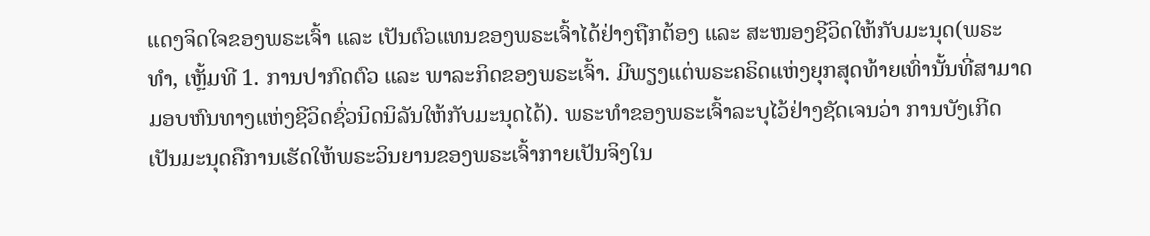ແດງຈິດໃຈຂອງພຣະເຈົ້າ ແລະ ເປັນຕົວແທນຂອງພຣະເຈົ້າໄດ້ຢ່າງຖືກຕ້ອງ ແລະ ສະໜອງຊີວິດໃຫ້ກັບມະນຸດ(ພຣະທຳ, ເຫຼັ້ມທີ 1. ການປາກົດຕົວ ແລະ ພາລະກິດຂອງພຣະເຈົ້າ. ມີພຽງແຕ່ພຣະຄຣິດແຫ່ງຍຸກສຸດທ້າຍເທົ່ານັ້ນທີ່ສາມາດມອບຫົນທາງແຫ່ງຊີວິດຊົ່ວນິດນິລັນໃຫ້ກັບມະນຸດໄດ້). ພຣະທຳຂອງພຣະເຈົ້າລະບຸໄວ້ຢ່າງຊັດເຈນວ່າ ການບັງເກີດເປັນມະນຸດຄືການເຮັດໃຫ້ພຣະວິນຍານຂອງພຣະເຈົ້າກາຍເປັນຈິງໃນ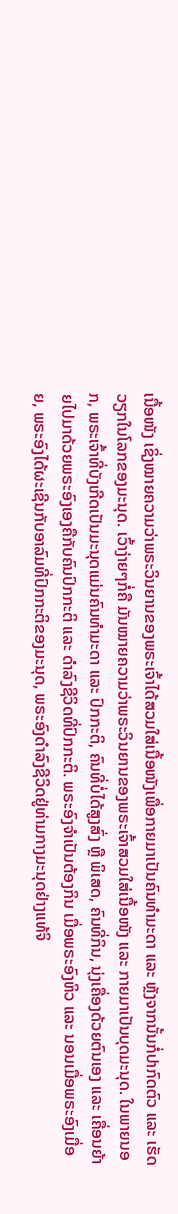ເນື້ອໜັງ ເຊິ່ງໝາຍຄວາມວ່າພຣະວິນຍານຂອງພຣະເຈົ້າໄດ້ສວມໃສ່ເນື້ອໜັງເພື່ອກາຍມາເປັນຄົນທຳມະດາ ແລະ ຫຼັງຈາກນັ້ນກໍ່ປາກົດຕົວ ແລະ ເຮັດວຽກໃນໂລກຂອງມະນຸດ. ເວົ້າງ່າຍໆກໍ່ຄື ມັນໝາຍຄວາມວ່າພຣະວິນຍານຂອງພຣະເຈົ້າສວມໃສ່ເນື້ອໜັງ ແລະ ກາຍມາເປັນບຸດມະນຸດ. ໃນພາຍນອກ, ພຣະເຈົ້າທີ່ບັງເກີດເປັນມະນຸດແມ່ນຄົນທຳມະດາ ແລະ ປົກກະຕິ, ຄົນທີ່ບໍ່ໄດ້ສູງສົ່ງ ຫຼື ພິເສດ, ຄົນທີ່ກິນ, ນຸ່ງເຄື່ອງດ້ວຍຕົນເອງ ແລະ ເຄື່ອນຍ້າຍໄປມາດ້ວຍພຣະອົງເອງຄືກັບຄົນປົກກະຕິ ແລະ ດຳລົງຊີວິດທີ່ປົກກະຕິ. ພຣະອົງຈຳເປັນຕ້ອງກິນ ເມື່ອພຣະອົງຫິວ ແລະ ນອນເມື່ອພຣະອົງເມື່ອຍ, ພຣະອົງໄດ້ຜະເຊີນກັບອາລົມທີ່ປົກກະຕິຂອງມະນຸດ, ພຣະອົງດຳລົງຊີວິດຢູ່ທ່າມກາງມະນຸດຢ່າງແທ້ຈິ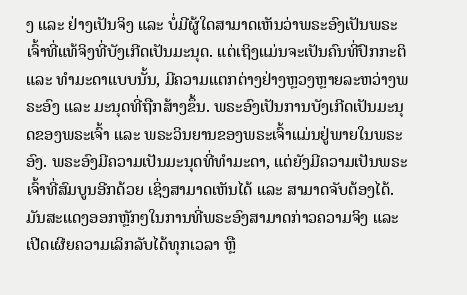ງ ແລະ ຢ່າງເປັນຈິງ ແລະ ບໍ່ມີຜູ້ໃດສາມາດເຫັນວ່າພຣະອົງເປັນພຣະເຈົ້າທີ່ແທ້ຈິງທີ່ບັງເກີດເປັນມະນຸດ. ແຕ່ເຖິງແມ່ນຈະເປັນຄົນທີ່ປົກກະຕິ ແລະ ທຳມະດາແບບນັ້ນ, ມີຄວາມແຕກຕ່າງຢ່າງຫຼວງຫຼາຍລະຫວ່າງພຣະອົງ ແລະ ມະນຸດທີ່ຖືກສ້າງຂຶ້ນ. ພຣະອົງເປັນການບັງເກີດເປັນມະນຸດຂອງພຣະເຈົ້າ ແລະ ພຣະວິນຍານຂອງພຣະເຈົ້າແມ່ນຢູ່ພາຍໃນພຣະອົງ. ພຣະອົງມີຄວາມເປັນມະນຸດທີ່ທຳມະດາ, ແຕ່ຍັງມີຄວາມເປັນພຣະເຈົ້າທີ່ສົມບູນອີກດ້ວຍ ເຊິ່ງສາມາດເຫັນໄດ້ ແລະ ສາມາດຈັບຕ້ອງໄດ້. ມັນສະແດງອອກຫຼັກໆໃນການທີ່ພຣະອົງສາມາດກ່າວຄວາມຈິງ ແລະ ເປີດເຜີຍຄວາມເລິກລັບໄດ້ທຸກເວລາ ຫຼື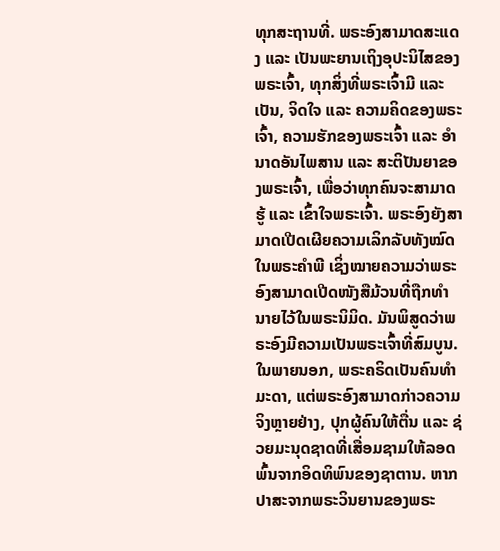ທຸກສະຖານທີ່. ພຣະອົງສາມາດສະແດງ ແລະ ເປັນພະຍານເຖິງອຸປະນິໄສຂອງພຣະເຈົ້າ, ທຸກສິ່ງທີ່ພຣະເຈົ້າມີ ແລະ ເປັນ, ຈິດໃຈ ແລະ ຄວາມຄິດຂອງພຣະເຈົ້າ, ຄວາມຮັກຂອງພຣະເຈົ້າ ແລະ ອຳນາດອັນໄພສານ ແລະ ສະຕິປັນຍາຂອງພຣະເຈົ້າ, ເພື່ອວ່າທຸກຄົນຈະສາມາດຮູ້ ແລະ ເຂົ້າໃຈພຣະເຈົ້າ. ພຣະອົງຍັງສາມາດເປີດເຜີຍຄວາມເລິກລັບທັງໝົດໃນພຣະຄຳພີ ເຊິ່ງໝາຍຄວາມວ່າພຣະອົງສາມາດເປີດໜັງສືມ້ວນທີ່ຖືກທຳນາຍໄວ້ໃນພຣະນິມິດ. ມັນພິສູດວ່າພຣະອົງມີຄວາມເປັນພຣະເຈົ້າທີ່ສົມບູນ. ໃນພາຍນອກ, ພຣະຄຣິດເປັນຄົນທຳມະດາ, ແຕ່ພຣະອົງສາມາດກ່າວຄວາມຈິງຫຼາຍຢ່າງ, ປຸກຜູ້ຄົນໃຫ້ຕື່ນ ແລະ ຊ່ວຍມະນຸດຊາດທີ່ເສື່ອມຊາມໃຫ້ລອດພົ້ນຈາກອິດທິພົນຂອງຊາຕານ. ຫາກປາສະຈາກພຣະວິນຍານຂອງພຣະ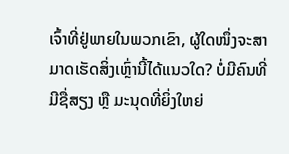ເຈົ້າທີ່ຢູ່ພາຍໃນພວກເຂົາ, ຜູ້ໃດໜຶ່ງຈະສາມາດເຮັດສິ່ງເຫຼົ່ານີ້ໄດ້ແນວໃດ? ບໍ່ມີຄົນທີ່ມີຊື່ສຽງ ຫຼື ມະນຸດທີ່ຍິ່ງໃຫຍ່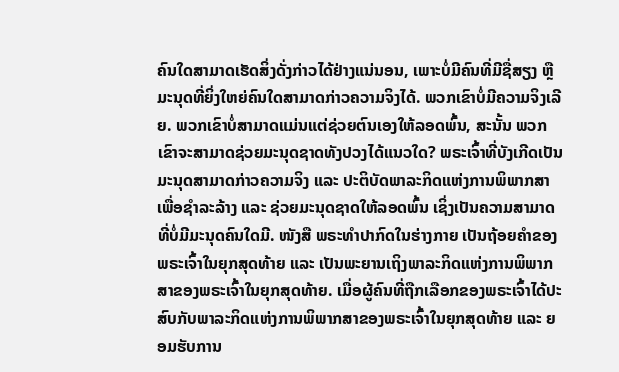ຄົນໃດສາມາດເຮັດສິ່ງດັ່ງກ່າວໄດ້ຢ່າງແນ່ນອນ, ເພາະບໍ່ມີຄົນທີ່ມີຊື່ສຽງ ຫຼື ມະນຸດທີ່ຍິ່ງໃຫຍ່ຄົນໃດສາມາດກ່າວຄວາມຈິງໄດ້. ພວກເຂົາບໍ່ມີຄວາມຈິງເລີຍ. ພວກເຂົາບໍ່ສາມາດແມ່ນແຕ່ຊ່ວຍຕົນເອງໃຫ້ລອດພົ້ນ, ສະນັ້ນ ພວກເຂົາຈະສາມາດຊ່ວຍມະນຸດຊາດທັງປວງໄດ້ແນວໃດ? ພຣະເຈົ້າທີ່ບັງເກີດເປັນມະນຸດສາມາດກ່າວຄວາມຈິງ ແລະ ປະຕິບັດພາລະກິດແຫ່ງການພິພາກສາເພື່ອຊໍາລະລ້າງ ແລະ ຊ່ວຍມະນຸດຊາດໃຫ້ລອດພົ້ນ ເຊິ່ງເປັນຄວາມສາມາດທີ່ບໍ່ມີມະນຸດຄົນໃດມີ. ໜັງສື ພຣະທໍາປາກົດໃນຮ່າງກາຍ ເປັນຖ້ອຍຄຳຂອງພຣະເຈົ້າໃນຍຸກສຸດທ້າຍ ແລະ ເປັນພະຍານເຖິງພາລະກິດແຫ່ງການພິພາກສາຂອງພຣະເຈົ້າໃນຍຸກສຸດທ້າຍ. ເມື່ອຜູ້ຄົນທີ່ຖືກເລືອກຂອງພຣະເຈົ້າໄດ້ປະສົບກັບພາລະກິດແຫ່ງການພິພາກສາຂອງພຣະເຈົ້າໃນຍຸກສຸດທ້າຍ ແລະ ຍອມຮັບການ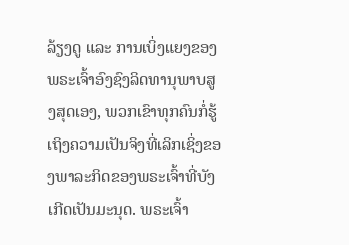ລ້ຽງດູ ແລະ ການເບິ່ງແຍງຂອງພຣະເຈົ້າອົງຊົງລິດທານຸພາບສູງສຸດເອງ, ພວກເຂົາທຸກຄົນກໍ່ຮູ້ເຖິງຄວາມເປັນຈິງທີ່ເລິກເຊິ່ງຂອງພາລະກິດຂອງພຣະເຈົ້າທີ່ບັງເກີດເປັນມະນຸດ. ພຣະເຈົ້າ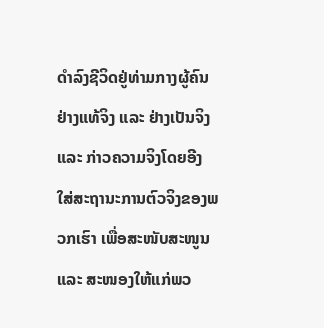ດຳລົງຊີວິດຢູ່ທ່າມກາງຜູ້ຄົນຢ່າງແທ້ຈິງ ແລະ ຢ່າງເປັນຈິງ ແລະ ກ່າວຄວາມຈິງໂດຍອີງໃສ່ສະຖານະການຕົວຈິງຂອງພວກເຮົາ ເພື່ອສະໜັບສະໜູນ ແລະ ສະໜອງໃຫ້ແກ່ພວ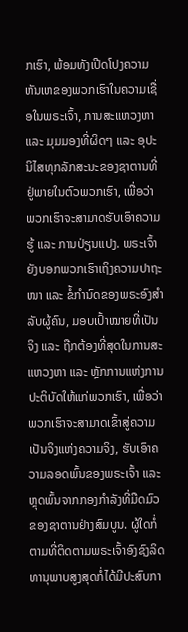ກເຮົາ, ພ້ອມທັງເປີດໂປງຄວາມຫັນເຫຂອງພວກເຮົາໃນຄວາມເຊື່ອໃນພຣະເຈົ້າ, ການສະແຫວງຫາ ແລະ ມຸມມອງທີ່ຜິດໆ ແລະ ອຸປະນິໄສທຸກລັກສະນະຂອງຊາຕານທີ່ຢູ່ພາຍໃນຕົວພວກເຮົາ, ເພື່ອວ່າພວກເຮົາຈະສາມາດຮັບເອົາຄວາມຮູ້ ແລະ ການປ່ຽນແປງ. ພຣະເຈົ້າຍັງບອກພວກເຮົາເຖິງຄວາມປາຖະໜາ ແລະ ຂໍ້ກຳນົດຂອງພຣະອົງສຳລັບຜູ້ຄົນ, ມອບເປົ້າໝາຍທີ່ເປັນຈິງ ແລະ ຖືກຕ້ອງທີ່ສຸດໃນການສະແຫວງຫາ ແລະ ຫຼັກການແຫ່ງການປະຕິບັດໃຫ້ແກ່ພວກເຮົາ, ເພື່ອວ່າພວກເຮົາຈະສາມາດເຂົ້າສູ່ຄວາມເປັນຈິງແຫ່ງຄວາມຈິງ, ຮັບເອົາຄວາມລອດພົ້ນຂອງພຣະເຈົ້າ ແລະ ຫຼຸດພົ້ນຈາກກອງກຳລັງທີ່ມືດມົວຂອງຊາຕານຢ່າງສົມບູນ. ຜູ້ໃດກໍ່ຕາມທີ່ຕິດຕາມພຣະເຈົ້າອົງຊົງລິດທານຸພາບສູງສຸດກໍ່ໄດ້ມີປະສົບກາ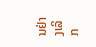ນຢ່າງເລິກ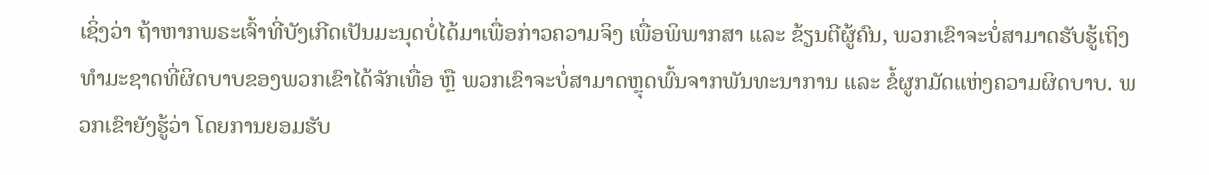ເຊິ່ງວ່າ ຖ້າຫາກພຣະເຈົ້າທີ່ບັງເກີດເປັນມະນຸດບໍ່ໄດ້ມາເພື່ອກ່າວຄວາມຈິງ ເພື່ອພິພາກສາ ແລະ ຂ້ຽນຕີຜູ້ຄົນ, ພວກເຂົາຈະບໍ່ສາມາດຮັບຮູ້ເຖິງທຳມະຊາດທີ່ຜິດບາບຂອງພວກເຂົາໄດ້ຈັກເທື່ອ ຫຼື ພວກເຂົາຈະບໍ່ສາມາດຫຼຸດພົ້ນຈາກພັນທະນາການ ແລະ ຂໍ້ຜູກມັດແຫ່ງຄວາມຜິດບາບ. ພວກເຂົາຍັງຮູ້ວ່າ ໂດຍການຍອມຮັບ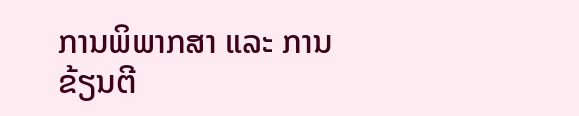ການພິພາກສາ ແລະ ການຂ້ຽນຕີ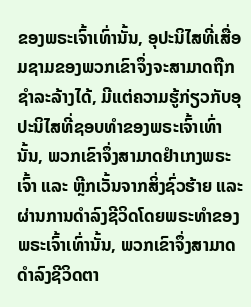ຂອງພຣະເຈົ້າເທົ່ານັ້ນ, ອຸປະນິໄສທີ່ເສື່ອມຊາມຂອງພວກເຂົາຈຶ່ງຈະສາມາດຖືກຊໍາລະລ້າງໄດ້, ມີແຕ່ຄວາມຮູ້ກ່ຽວກັບອຸປະນິໄສທີ່ຊອບທຳຂອງພຣະເຈົ້າເທົ່ານັ້ນ, ພວກເຂົາຈຶ່ງສາມາດຢຳເກງພຣະເຈົ້າ ແລະ ຫຼີກເວັ້ນຈາກສິ່ງຊົ່ວຮ້າຍ ແລະ ຜ່ານການດຳລົງຊີວິດໂດຍພຣະທຳຂອງພຣະເຈົ້າເທົ່ານັ້ນ, ພວກເຂົາຈຶ່ງສາມາດດຳລົງຊີວິດຕາ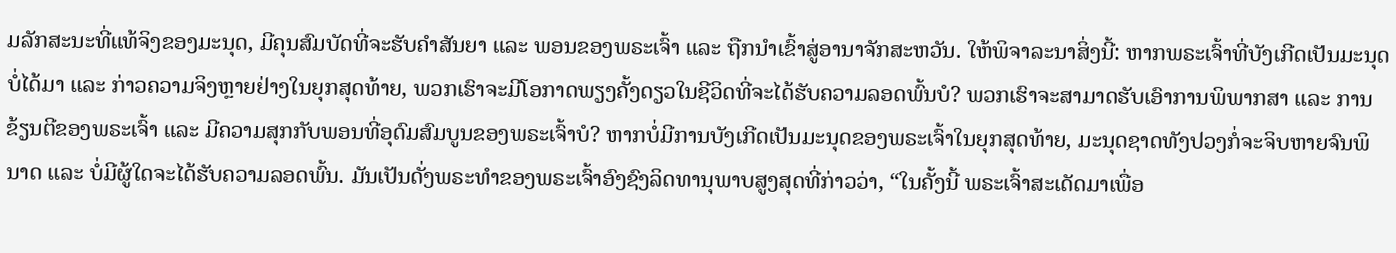ມລັກສະນະທີ່ແທ້ຈິງຂອງມະນຸດ, ມີຄຸນສົມບັດທີ່ຈະຮັບຄຳສັນຍາ ແລະ ພອນຂອງພຣະເຈົ້າ ແລະ ຖືກນໍາເຂົ້າສູ່ອານາຈັກສະຫວັນ. ໃຫ້ພິຈາລະນາສິ່ງນີ້: ຫາກພຣະເຈົ້າທີ່ບັງເກີດເປັນມະນຸດບໍ່ໄດ້ມາ ແລະ ກ່າວຄວາມຈິງຫຼາຍຢ່າງໃນຍຸກສຸດທ້າຍ, ພວກເຮົາຈະມີໂອກາດພຽງຄັ້ງດຽວໃນຊີວິດທີ່ຈະໄດ້ຮັບຄວາມລອດພົ້ນບໍ? ພວກເຮົາຈະສາມາດຮັບເອົາການພິພາກສາ ແລະ ການຂ້ຽນຕີຂອງພຣະເຈົ້າ ແລະ ມີຄວາມສຸກກັບພອນທີ່ອຸດົມສົມບູນຂອງພຣະເຈົ້າບໍ? ຫາກບໍ່ມີການບັງເກີດເປັນມະນຸດຂອງພຣະເຈົ້າໃນຍຸກສຸດທ້າຍ, ມະນຸດຊາດທັງປວງກໍ່ຈະຈິບຫາຍຈົນພິນາດ ແລະ ບໍ່ມີຜູ້ໃດຈະໄດ້ຮັບຄວາມລອດພົ້ນ. ມັນເປັນດັ່ງພຣະທຳຂອງພຣະເຈົ້າອົງຊົງລິດທານຸພາບສູງສຸດທີ່ກ່າວວ່າ, “ໃນຄັ້ງນີ້ ພຣະເຈົ້າສະເດັດມາເພື່ອ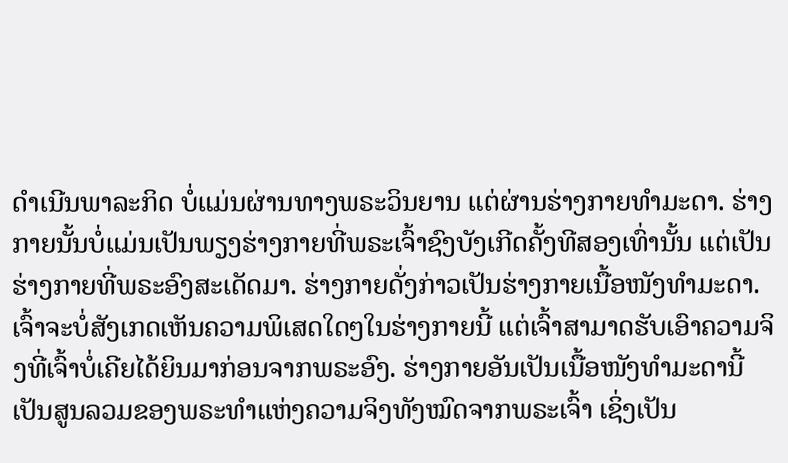ດໍາເນີນພາລະກິດ ບໍ່ແມ່ນຜ່ານທາງພຣະວິນຍານ ແຕ່ຜ່ານຮ່າງກາຍທໍາມະດາ. ຮ່າງກາຍນັ້ນບໍ່ແມ່ນເປັນພຽງຮ່າງກາຍທີ່ພຣະເຈົ້າຊົງບັງເກີດຄັ້ງທີສອງເທົ່ານັ້ນ ແຕ່ເປັນຮ່າງກາຍທີ່ພຣະອົງສະເດັດມາ. ຮ່າງກາຍດັ່ງກ່າວເປັນຮ່າງກາຍເນື້ອໜັງທໍາມະດາ. ເຈົ້າຈະບໍ່ສັງເກດເຫັນຄວາມພິເສດໃດໆໃນຮ່າງກາຍນີ້ ແຕ່ເຈົ້າສາມາດຮັບເອົາຄວາມຈິງທີ່ເຈົ້າບໍ່ເຄີຍໄດ້ຍິນມາກ່ອນຈາກພຣະອົງ. ຮ່າງກາຍອັນເປັນເນື້ອໜັງທໍາມະດານີ້ເປັນສູນລວມຂອງພຣະທໍາແຫ່ງຄວາມຈິງທັງໝົດຈາກພຣະເຈົ້າ ເຊິ່ງເປັນ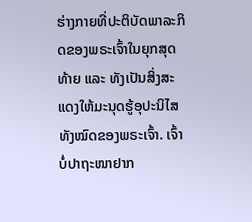ຮ່າງກາຍທີ່ປະຕິບັດພາລະກິດຂອງພຣະເຈົ້າໃນຍຸກສຸດທ້າຍ ແລະ ທັງເປັນສິ່ງສະແດງໃຫ້ມະນຸດຮູ້ອຸປະນິໄສທັງໝົດຂອງພຣະເຈົ້າ. ເຈົ້າບໍ່ປາຖະໜາຢາກ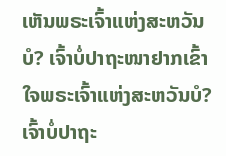ເຫັນພຣະເຈົ້າແຫ່ງສະຫວັນບໍ? ເຈົ້າບໍ່ປາຖະໜາຢາກເຂົ້າໃຈພຣະເຈົ້າແຫ່ງສະຫວັນບໍ? ເຈົ້າບໍ່ປາຖະ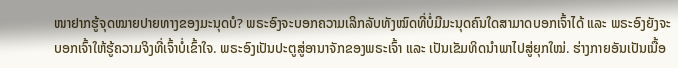ໜາຢາກຮູ້ຈຸດໝາຍປາຍທາງຂອງມະນຸດບໍ? ພຣະອົງຈະບອກຄວາມເລິກລັບທັງໝົດທີ່ບໍ່ມີມະນຸດຄົນໃດສາມາດບອກເຈົ້າໄດ້ ແລະ ພຣະອົງຍັງຈະບອກເຈົ້າໃຫ້ຮູ້ຄວາມຈິງທີ່ເຈົ້າບໍ່ເຂົ້າໃຈ. ພຣະອົງເປັນປະຕູສູ່ອານາຈັກຂອງພຣະເຈົ້າ ແລະ ເປັນເຂັມທິດນໍາພາໄປສູ່ຍຸກໃໝ່. ຮ່າງກາຍອັນເປັນເນື້ອ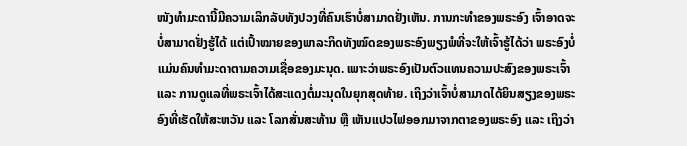ໜັງທໍາມະດານີ້ມີຄວາມເລິກລັບທັງປວງທີ່ຄົນເຮົາບໍ່ສາມາດຢັ່ງເຫັນ. ການກະທໍາຂອງພຣະອົງ ເຈົ້າອາດຈະບໍ່ສາມາດຢັ່ງຮູ້ໄດ້ ແຕ່ເປົ້າໝາຍຂອງພາລະກິດທັງໝົດຂອງພຣະອົງພຽງພໍທີ່ຈະໃຫ້ເຈົ້າຮູ້ໄດ້ວ່າ ພຣະອົງບໍ່ແມ່ນຄົນທໍາມະດາຕາມຄວາມເຊື່ອຂອງມະນຸດ. ເພາະວ່າພຣະອົງເປັນຕົວແທນຄວາມປະສົງຂອງພຣະເຈົ້າ ແລະ ການດູແລທີ່ພຣະເຈົ້າໄດ້ສະແດງຕໍ່ມະນຸດໃນຍຸກສຸດທ້າຍ. ເຖິງວ່າເຈົ້າບໍ່ສາມາດໄດ້ຍິນສຽງຂອງພຣະອົງທີ່ເຮັດໃຫ້ສະຫວັນ ແລະ ໂລກສັ່ນສະທ້ານ ຫຼື ເຫັນແປວໄຟອອກມາຈາກຕາຂອງພຣະອົງ ແລະ ເຖິງວ່າ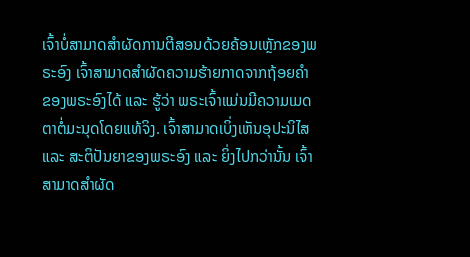ເຈົ້າບໍ່ສາມາດສໍາຜັດການຕີສອນດ້ວຍຄ້ອນເຫຼັກຂອງພຣະອົງ ເຈົ້າສາມາດສໍາຜັດຄວາມຮ້າຍກາດຈາກຖ້ອຍຄໍາຂອງພຣະອົງໄດ້ ແລະ ຮູ້ວ່າ ພຣະເຈົ້າແມ່ນມີຄວາມເມດຕາຕໍ່ມະນຸດໂດຍແທ້ຈິງ. ເຈົ້າສາມາດເບິ່ງເຫັນອຸປະນິໄສ ແລະ ສະຕິປັນຍາຂອງພຣະອົງ ແລະ ຍິ່ງໄປກວ່ານັ້ນ ເຈົ້າສາມາດສໍາຜັດ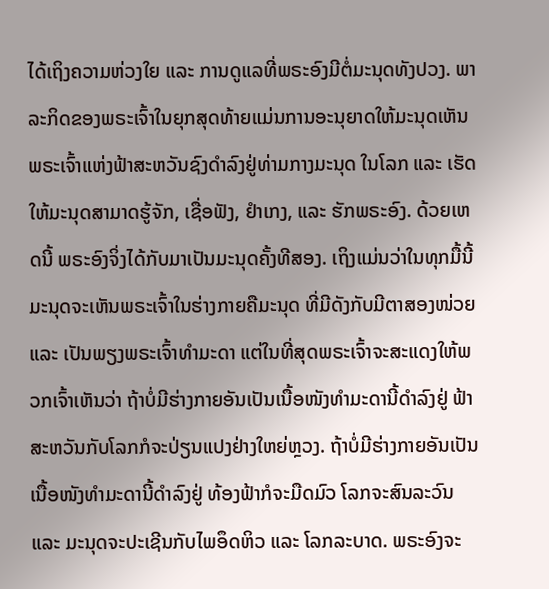ໄດ້ເຖິງຄວາມຫ່ວງໃຍ ແລະ ການດູແລທີ່ພຣະອົງມີຕໍ່ມະນຸດທັງປວງ. ພາລະກິດຂອງພຣະເຈົ້າໃນຍຸກສຸດທ້າຍແມ່ນການອະນຸຍາດໃຫ້ມະນຸດເຫັນພຣະເຈົ້າແຫ່ງຟ້າສະຫວັນຊົງດໍາລົງຢູ່ທ່າມກາງມະນຸດ ໃນໂລກ ແລະ ເຮັດໃຫ້ມະນຸດສາມາດຮູ້ຈັກ, ເຊື່ອຟັງ, ຢໍາເກງ, ແລະ ຮັກພຣະອົງ. ດ້ວຍເຫດນີ້ ພຣະອົງຈິ່ງໄດ້ກັບມາເປັນມະນຸດຄັ້ງທີສອງ. ເຖິງແມ່ນວ່າໃນທຸກມື້ນີ້ ມະນຸດຈະເຫັນພຣະເຈົ້າໃນຮ່າງກາຍຄືມະນຸດ ທີ່ມີດັງກັບມີຕາສອງໜ່ວຍ ແລະ ເປັນພຽງພຣະເຈົ້າທໍາມະດາ ແຕ່ໃນທີ່ສຸດພຣະເຈົ້າຈະສະແດງໃຫ້ພວກເຈົ້າເຫັນວ່າ ຖ້າບໍ່ມີຮ່າງກາຍອັນເປັນເນື້ອໜັງທໍາມະດານີ້ດໍາລົງຢູ່ ຟ້າສະຫວັນກັບໂລກກໍຈະປ່ຽນແປງຢ່າງໃຫຍ່ຫຼວງ. ຖ້າບໍ່ມີຮ່າງກາຍອັນເປັນເນື້ອໜັງທໍາມະດານີ້ດໍາລົງຢູ່ ທ້ອງຟ້າກໍຈະມືດມົວ ໂລກຈະສົນລະວົນ ແລະ ມະນຸດຈະປະເຊີນກັບໄພອຶດຫິວ ແລະ ໂລກລະບາດ. ພຣະອົງຈະ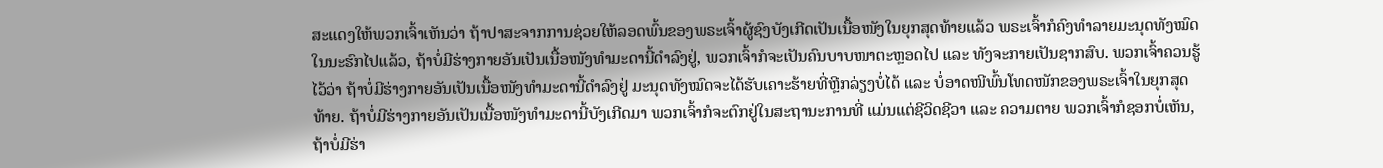ສະແດງໃຫ້ພວກເຈົ້າເຫັນວ່າ ຖ້າປາສະຈາກການຊ່ວຍໃຫ້ລອດພົ້ນຂອງພຣະເຈົ້າຜູ້ຊົງບັງເກີດເປັນເນື້ອໜັງໃນຍຸກສຸດທ້າຍແລ້ວ ພຣະເຈົ້າກໍຄົງທໍາລາຍມະນຸດທັງໝົດໃນນະຮົກໄປແລ້ວ, ຖ້າບໍ່ມີຮ່າງກາຍອັນເປັນເນື້ອໜັງທໍາມະດານີ້ດໍາລົງຢູ່, ພວກເຈົ້າກໍຈະເປັນຄົນບາບໜາຕະຫຼອດໄປ ແລະ ທັງຈະກາຍເປັນຊາກສົບ. ພວກເຈົ້າຄວນຮູ້ໄວ້ວ່າ ຖ້າບໍ່ມີຮ່າງກາຍອັນເປັນເນື້ອໜັງທໍາມະດານີ້ດໍາລົງຢູ່ ມະນຸດທັງໝົດຈະໄດ້ຮັບເຄາະຮ້າຍທີ່ຫຼີກລ່ຽງບໍ່ໄດ້ ແລະ ບໍ່ອາດໜີພົ້ນໂທດໜັກຂອງພຣະເຈົ້າໃນຍຸກສຸດທ້າຍ. ຖ້າບໍ່ມີຮ່າງກາຍອັນເປັນເນື້ອໜັງທໍາມະດານີ້ບັງເກີດມາ ພວກເຈົ້າກໍຈະຕົກຢູ່ໃນສະຖານະການທີ່ ແມ່ນແຕ່ຊີວິດຊີວາ ແລະ ຄວາມຕາຍ ພວກເຈົ້າກໍຊອກບໍ່ເຫັນ, ຖ້າບໍ່ມີຮ່າ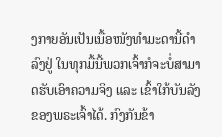ງກາຍອັນເປັນເນື້ອໜັງທໍາມະດານີ້ດໍາລົງຢູ່ ໃນທຸກມື້ນີ້ພວກເຈົ້າກໍຈະບໍ່ສາມາດຮັບເອົາຄວາມຈິງ ແລະ ເຂົ້າໃກ້ບັນລັງຂອງພຣະເຈົ້າໄດ້. ກົງກັນຂ້າ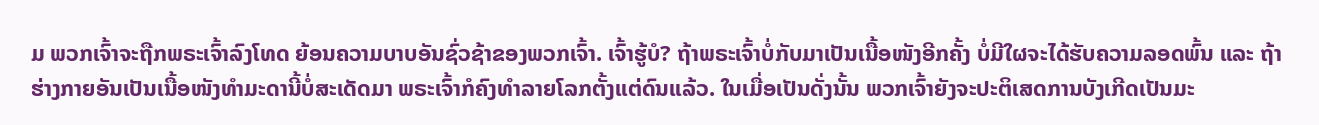ມ ພວກເຈົ້າຈະຖືກພຣະເຈົ້າລົງໂທດ ຍ້ອນຄວາມບາບອັນຊົ່ວຊ້າຂອງພວກເຈົ້າ. ເຈົ້າຮູ້ບໍ? ຖ້າພຣະເຈົ້າບໍ່ກັບມາເປັນເນື້ອໜັງອີກຄັ້ງ ບໍ່ມີໃຜຈະໄດ້ຮັບຄວາມລອດພົ້ນ ແລະ ຖ້າຮ່າງກາຍອັນເປັນເນື້ອໜັງທໍາມະດານີ້ບໍ່ສະເດັດມາ ພຣະເຈົ້າກໍຄົງທໍາລາຍໂລກຕັ້ງແຕ່ດົນແລ້ວ. ໃນເມື່ອເປັນດັ່ງນັ້ນ ພວກເຈົ້າຍັງຈະປະຕິເສດການບັງເກີດເປັນມະ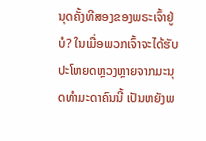ນຸດຄັ້ງທີສອງຂອງພຣະເຈົ້າຢູ່ບໍ? ໃນເມື່ອພວກເຈົ້າຈະໄດ້ຮັບປະໂຫຍດຫຼວງຫຼາຍຈາກມະນຸດທໍາມະດາຄົນນີ້ ເປັນຫຍັງພ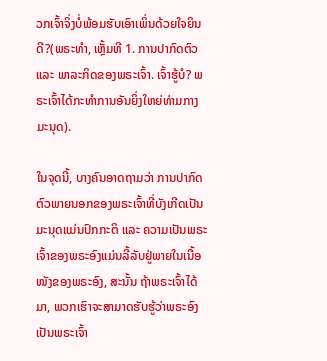ວກເຈົ້າຈິ່ງບໍ່ພ້ອມຮັບເອົາເພິ່ນດ້ວຍໃຈຍິນດີ?(ພຣະທຳ, ເຫຼັ້ມທີ 1. ການປາກົດຕົວ ແລະ ພາລະກິດຂອງພຣະເຈົ້າ. ເຈົ້າຮູ້ບໍ? ພຣະເຈົ້າໄດ້ກະທຳການອັນຍິ່ງໃຫຍ່ທ່າມກາງມະນຸດ).

ໃນຈຸດນີ້, ບາງຄົນອາດຖາມວ່າ ການປາກົດຕົວພາຍນອກຂອງພຣະເຈົ້າທີ່ບັງເກີດເປັນມະນຸດແມ່ນປົກກະຕິ ແລະ ຄວາມເປັນພຣະເຈົ້າຂອງພຣະອົງແມ່ນລີ້ລັບຢູ່ພາຍໃນເນື້ອໜັງຂອງພຣະອົງ, ສະນັ້ນ ຖ້າພຣະເຈົ້າໄດ້ມາ, ພວກເຮົາຈະສາມາດຮັບຮູ້ວ່າພຣະອົງເປັນພຣະເຈົ້າ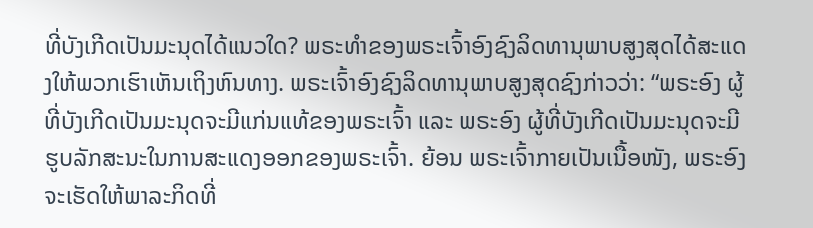ທີ່ບັງເກີດເປັນມະນຸດໄດ້ແນວໃດ? ພຣະທຳຂອງພຣະເຈົ້າອົງຊົງລິດທານຸພາບສູງສຸດໄດ້ສະແດງໃຫ້ພວກເຮົາເຫັນເຖິງຫົນທາງ. ພຣະເຈົ້າອົງຊົງລິດທານຸພາບສູງສຸດຊົງກ່າວວ່າ: “ພຣະອົງ ຜູ້ທີ່ບັງເກີດເປັນມະນຸດຈະມີແກ່ນແທ້ຂອງພຣະເຈົ້າ ແລະ ພຣະອົງ ຜູ້ທີ່ບັງເກີດເປັນມະນຸດຈະມີຮູບລັກສະນະໃນການສະແດງອອກຂອງພຣະເຈົ້າ. ຍ້ອນ ພຣະເຈົ້າກາຍເປັນເນື້ອໜັງ, ພຣະອົງຈະເຮັດໃຫ້ພາລະກິດທີ່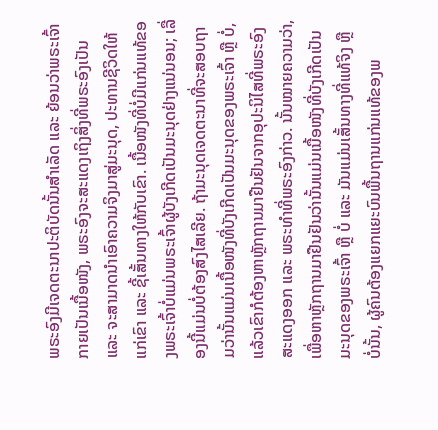ພຣະອົງມີເຈດຕະນາປະຕິບັດນັ້ນສໍາເລັດ ແລະ ຍ້ອນວ່າພຣະເຈົ້າກາຍເປັນເນື້ອໜັງ, ພຣະອົງຈະສະແດງເຖິງສິ່ງທີ່ພຣະອົງເປັນ ແລະ ຈະສາມາດນໍາເອົາຄວາມຈິງມາສູ່ມະນຸດ, ປະທານຊີວິດໃຫ້ແກ່ເຂົາ ແລະ ຊີ້ເສັ້ນທາງໃຫ້ກັບເຂົາ. ເນື້ອໜັງທີ່ບໍ່ມີແກ່ນແທ້ຂອງພຣະເຈົ້າບໍ່ແມ່ນພຣະເຈົ້າຜູ້ບັງເກີດເປັນມະນຸດຢ່າງແນ່ນອນ; ເລື່ອງນີ້ແມ່ນບໍ່ຕ້ອງສົງໄສເລີຍ. ຖ້າມະນຸດເຈດຕະນາທີ່ຈະສອບຖາມວ່ານັ້ນແມ່ນເນື້ອໜັງທີ່ບັງເກີດເປັນມະນຸດຂອງພຣະເຈົ້າ ຫຼື ບໍ່, ແລ້ວເຂົາກໍຕ້ອງຫາຫຼັກຖານມາຢືນຢັນຈາກອຸປະນິໄສທີ່ພຣະອົງສະແດງອອກ ແລະ ພຣະທຳທີ່ພຣະອົງກ່າວ. ນັ້ນໝາຍຄວາມວ່າ, ເພື່ອຫາຫຼັກຖານມາຢືນຢັນວ່ານັ້ນແມ່ນເນື້ອໜັງທີ່ບັງເກີດເປັນມະນຸດຂອງພຣະເຈົ້າ ຫຼື ບໍ່ ແລະ ມັນແມ່ນເສັ້ນທາງທີ່ແທ້ຈິງ ຫຼື ບໍ່ນັ້ນ, ຜູ້ຄົນຕ້ອງແຍກແຍະບົນພື້ນຖານແກ່ນແທ້ຂອງພ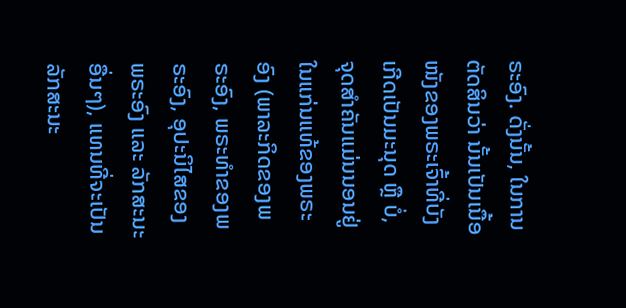ຣະອົງ. ດັ່ງນັ້ນ, ໃນການຕັດສິນວ່າ ນັ້ນເປັນເນື້ອໜັງຂອງພຣະເຈົ້າທີ່ບັງເກີດເປັນມະນຸດ ຫຼື ບໍ່, ຈຸດສໍາຄັນແມ່ນນອນຢູ່ໃນແກ່ນແທ້ຂອງພຣະອົງ (ພາລະກິດຂອງພຣະອົງ, ພຣະທໍາຂອງພຣະອົງ, ອຸປະນິໄສຂອງພຣະອົງ ແລະ ລັກສະນະອື່ນໆ), ແທນທີ່ຈະເປັນລັກສະນະ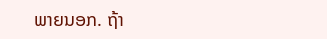ພາຍນອກ. ຖ້າ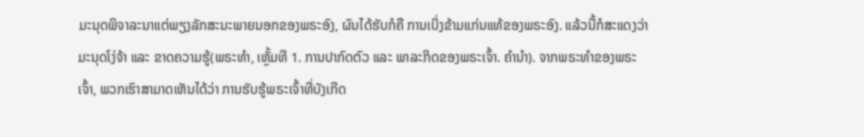ມະນຸດພິຈາລະນາແຕ່ພຽງລັກສະນະພາຍນອກຂອງພຣະອົງ, ຜົນໄດ້ຮັບກໍຄື ການເບິ່ງຂ້າມແກ່ນແທ້ຂອງພຣະອົງ. ແລ້ວນີ້ກໍສະແດງວ່າມະນຸດໂງ່ຈ້າ ແລະ ຂາດຄວາມຮູ້(ພຣະທຳ, ເຫຼັ້ມທີ 1. ການປາກົດຕົວ ແລະ ພາລະກິດຂອງພຣະເຈົ້າ. ຄໍານໍາ). ຈາກພຣະທຳຂອງພຣະເຈົ້າ, ພວກເຮົາສາມາດເຫັນໄດ້ວ່າ ການຮັບຮູ້ພຣະເຈົ້າທີ່ບັງເກີດ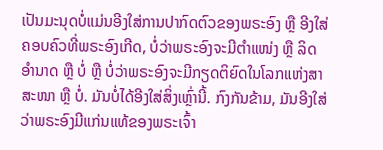ເປັນມະນຸດບໍ່ແມ່ນອີງໃສ່ການປາກົດຕົວຂອງພຣະອົງ ຫຼື ອີງໃສ່ຄອບຄົວທີ່ພຣະອົງເກີດ, ບໍ່ວ່າພຣະອົງຈະມີຕຳແໜ່ງ ຫຼື ລິດອຳນາດ ຫຼື ບໍ່ ຫຼື ບໍ່ວ່າພຣະອົງຈະມີກຽດຕິຍົດໃນໂລກແຫ່ງສາສະໜາ ຫຼື ບໍ່. ມັນບໍ່ໄດ້ອີງໃສ່ສິ່ງເຫຼົ່ານີ້. ກົງກັນຂ້າມ, ມັນອີງໃສ່ວ່າພຣະອົງມີແກ່ນແທ້ຂອງພຣະເຈົ້າ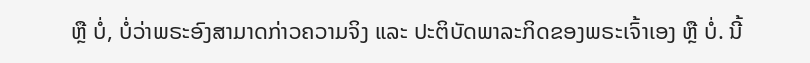ຫຼື ບໍ່, ບໍ່ວ່າພຣະອົງສາມາດກ່າວຄວາມຈິງ ແລະ ປະຕິບັດພາລະກິດຂອງພຣະເຈົ້າເອງ ຫຼື ບໍ່. ນີ້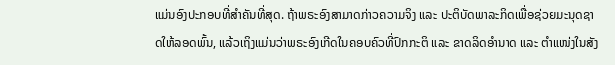ແມ່ນອົງປະກອບທີ່ສຳຄັນທີ່ສຸດ. ຖ້າພຣະອົງສາມາດກ່າວຄວາມຈິງ ແລະ ປະຕິບັດພາລະກິດເພື່ອຊ່ວຍມະນຸດຊາດໃຫ້ລອດພົ້ນ, ແລ້ວເຖິງແມ່ນວ່າພຣະອົງເກີດໃນຄອບຄົວທີ່ປົກກະຕິ ແລະ ຂາດລິດອຳນາດ ແລະ ຕຳແໜ່ງໃນສັງ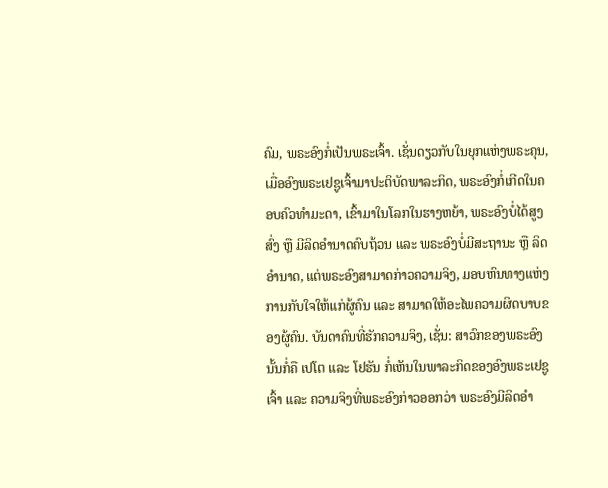ຄົມ, ພຣະອົງກໍ່ເປັນພຣະເຈົ້າ. ເຊັ່ນດຽວກັບໃນຍຸກແຫ່ງພຣະຄຸນ, ເມື່ອອົງພຣະເຢຊູເຈົ້າມາປະຕິບັດພາລະກິດ, ພຣະອົງກໍ່ເກີດໃນຄອບຄົວທຳມະດາ, ເຂົ້າມາໃນໂລກໃນຮາງຫຍ້າ, ພຣະອົງບໍ່ໄດ້ສູງສົ່ງ ຫຼື ມີລິດອຳນາດຄົບຖ້ວນ ແລະ ພຣະອົງບໍ່ມີສະຖານະ ຫຼື ລິດອຳນາດ, ແຕ່ພຣະອົງສາມາດກ່າວຄວາມຈິງ, ມອບຫົນທາງແຫ່ງການກັບໃຈໃຫ້ແກ່ຜູ້ຄົນ ແລະ ສາມາດໃຫ້ອະໄພຄວາມຜິດບາບຂອງຜູ້ຄົນ. ບັນດາຄົນທີ່ຮັກຄວາມຈິງ, ເຊັ່ນ: ສາວົກຂອງພຣະອົງ ນັ້ນກໍ່ຄື ເປໂຕ ແລະ ໂຢຮັນ ກໍ່ເຫັນໃນພາລະກິດຂອງອົງພຣະເຢຊູເຈົ້າ ແລະ ຄວາມຈິງທີ່ພຣະອົງກ່າວອອກວ່າ ພຣະອົງມີລິດອຳ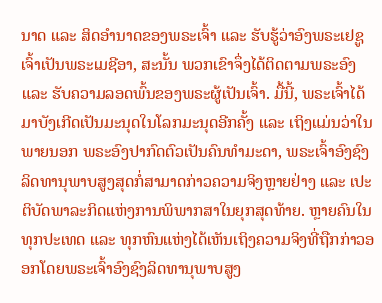ນາດ ແລະ ສິດອຳນາດຂອງພຣະເຈົ້າ ແລະ ຮັບຮູ້ວ່າອົງພຣະເຢຊູເຈົ້າເປັນພຣະເມຊີອາ, ສະນັ້ນ ພວກເຂົາຈຶ່ງໄດ້ຕິດຕາມພຣະອົງ ແລະ ຮັບຄວາມລອດພົ້ນຂອງພຣະຜູ້ເປັນເຈົ້າ. ມື້ນີ້, ພຣະເຈົ້າໄດ້ມາບັງເກີດເປັນມະນຸດໃນໂລກມະນຸດອີກຄັ້ງ ແລະ ເຖິງແມ່ນວ່າໃນພາຍນອກ ພຣະອົງປາກົດຕົວເປັນຄົນທຳມະດາ, ພຣະເຈົ້າອົງຊົງລິດທານຸພາບສູງສຸດກໍ່ສາມາດກ່າວຄວາມຈິງຫຼາຍຢ່າງ ແລະ ເປະຕິບັດພາລະກິດແຫ່ງການພິພາກສາໃນຍຸກສຸດທ້າຍ. ຫຼາຍຄົນໃນທຸກປະເທດ ແລະ ທຸກຫົນແຫ່ງໄດ້ເຫັນເຖິງຄວາມຈິງທີ່ຖືກກ່າວອອກໂດຍພຣະເຈົ້າອົງຊົງລິດທານຸພາບສູງ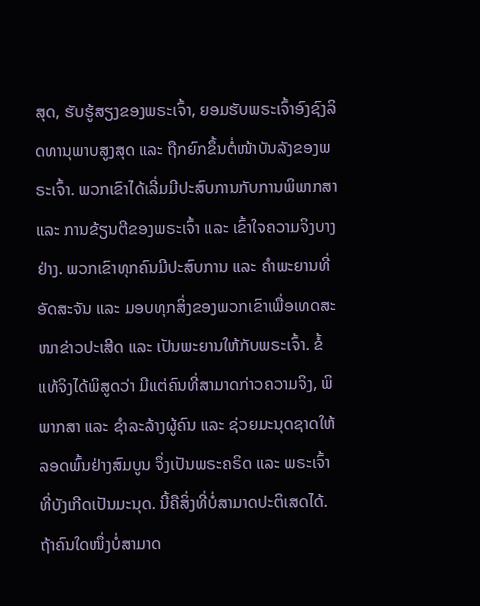ສຸດ, ຮັບຮູ້ສຽງຂອງພຣະເຈົ້າ, ຍອມຮັບພຣະເຈົ້າອົງຊົງລິດທານຸພາບສູງສຸດ ແລະ ຖືກຍົກຂຶ້ນຕໍ່ໜ້າບັນລັງຂອງພຣະເຈົ້າ. ພວກເຂົາໄດ້ເລີ່ມມີປະສົບການກັບການພິພາກສາ ແລະ ການຂ້ຽນຕີຂອງພຣະເຈົ້າ ແລະ ເຂົ້າໃຈຄວາມຈິງບາງຢ່າງ. ພວກເຂົາທຸກຄົນມີປະສົບການ ແລະ ຄຳພະຍານທີ່ອັດສະຈັນ ແລະ ມອບທຸກສິ່ງຂອງພວກເຂົາເພື່ອເທດສະໜາຂ່າວປະເສີດ ແລະ ເປັນພະຍານໃຫ້ກັບພຣະເຈົ້າ. ຂໍ້ແທ້ຈິງໄດ້ພິສູດວ່າ ມີແຕ່ຄົນທີ່ສາມາດກ່າວຄວາມຈິງ, ພິພາກສາ ແລະ ຊໍາລະລ້າງຜູ້ຄົນ ແລະ ຊ່ວຍມະນຸດຊາດໃຫ້ລອດພົ້ນຢ່າງສົມບູນ ຈຶ່ງເປັນພຣະຄຣິດ ແລະ ພຣະເຈົ້າທີ່ບັງເກີດເປັນມະນຸດ. ນີ້ຄືສິ່ງທີ່ບໍ່ສາມາດປະຕິເສດໄດ້. ຖ້າຄົນໃດໜຶ່ງບໍ່ສາມາດ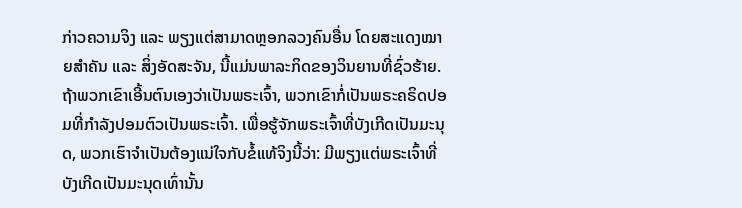ກ່າວຄວາມຈິງ ແລະ ພຽງແຕ່ສາມາດຫຼອກລວງຄົນອື່ນ ໂດຍສະແດງໝາຍສຳຄັນ ແລະ ສິ່ງອັດສະຈັນ, ນີ້ແມ່ນພາລະກິດຂອງວິນຍານທີ່ຊົ່ວຮ້າຍ. ຖ້າພວກເຂົາເອີ້ນຕົນເອງວ່າເປັນພຣະເຈົ້າ, ພວກເຂົາກໍ່ເປັນພຣະຄຣິດປອມທີ່ກຳລັງປອມຕົວເປັນພຣະເຈົ້າ. ເພື່ອຮູ້ຈັກພຣະເຈົ້າທີ່ບັງເກີດເປັນມະນຸດ, ພວກເຮົາຈຳເປັນຕ້ອງແນ່ໃຈກັບຂໍ້ແທ້ຈິງນີ້ວ່າ: ມີພຽງແຕ່ພຣະເຈົ້າທີ່ບັງເກີດເປັນມະນຸດເທົ່ານັ້ນ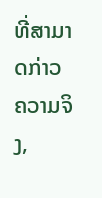ທີ່ສາມາດກ່າວຄວາມຈິງ,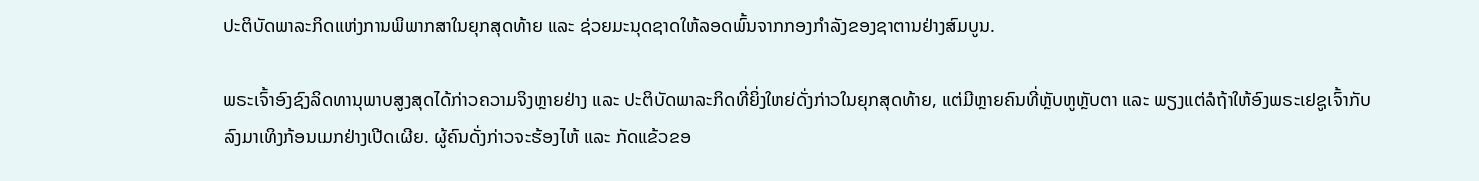ປະຕິບັດພາລະກິດແຫ່ງການພິພາກສາໃນຍຸກສຸດທ້າຍ ແລະ ຊ່ວຍມະນຸດຊາດໃຫ້ລອດພົ້ນຈາກກອງກຳລັງຂອງຊາຕານຢ່າງສົມບູນ.

ພຣະເຈົ້າອົງຊົງລິດທານຸພາບສູງສຸດໄດ້ກ່າວຄວາມຈິງຫຼາຍຢ່າງ ແລະ ປະຕິບັດພາລະກິດທີ່ຍິ່ງໃຫຍ່ດັ່ງກ່າວໃນຍຸກສຸດທ້າຍ, ແຕ່ມີຫຼາຍຄົນທີ່ຫຼັບຫູຫຼັບຕາ ແລະ ພຽງແຕ່ລໍຖ້າໃຫ້ອົງພຣະເຢຊູເຈົ້າກັບລົງມາເທິງກ້ອນເມກຢ່າງເປີດເຜີຍ. ຜູ້ຄົນດັ່ງກ່າວຈະຮ້ອງໄຫ້ ແລະ ກັດແຂ້ວຂອ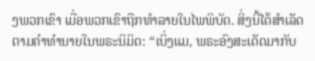ງພວກເຂົາ ເມື່ອພວກເຂົາຖືກທຳລາຍໃນໄພພິບັດ. ສິ່ງນີ້ໄດ້ສຳເລັດຕາມຄຳທຳນາຍໃນພຣະນິມິດ: “ເບິ່ງແມ, ພຣະອົງສະເດັດມາກັບ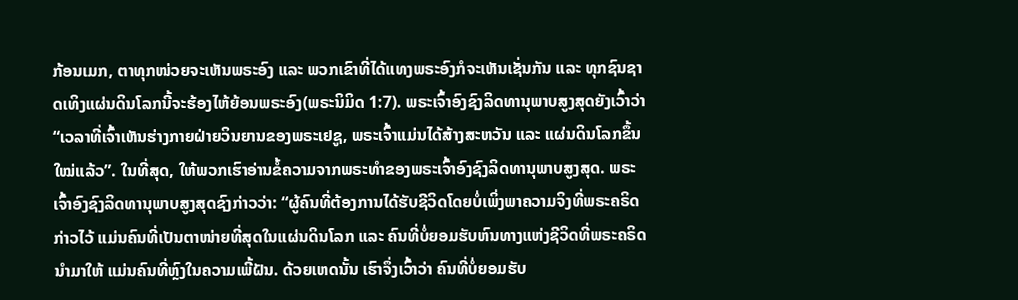ກ້ອນເມກ, ຕາທຸກໜ່ວຍຈະເຫັນພຣະອົງ ແລະ ພວກເຂົາທີ່ໄດ້ແທງພຣະອົງກໍຈະເຫັນເຊັ່ນກັນ ແລະ ທຸກຊົນຊາດເທິງແຜ່ນດິນໂລກນີ້ຈະຮ້ອງໄຫ້ຍ້ອນພຣະອົງ(ພຣະນິມິດ 1:7). ພຣະເຈົ້າອົງຊົງລິດທານຸພາບສູງສຸດຍັງເວົ້າວ່າ “ເວລາທີ່ເຈົ້າເຫັນຮ່າງກາຍຝ່າຍວິນຍານຂອງພຣະເຢຊູ, ພຣະເຈົ້າແມ່ນໄດ້ສ້າງສະຫວັນ ແລະ ແຜ່ນດິນໂລກຂຶ້ນໃໝ່ແລ້ວ”. ໃນທີ່ສຸດ, ໃຫ້ພວກເຮົາອ່ານຂໍ້ຄວາມຈາກພຣະທຳຂອງພຣະເຈົ້າອົງຊົງລິດທານຸພາບສູງສຸດ. ພຣະເຈົ້າອົງຊົງລິດທານຸພາບສູງສຸດຊົງກ່າວວ່າ: “ຜູ້ຄົນທີ່ຕ້ອງການໄດ້ຮັບຊີວິດໂດຍບໍ່ເພິ່ງພາຄວາມຈິງທີ່ພຣະຄຣິດກ່າວໄວ້ ແມ່ນຄົນທີ່ເປັນຕາໜ່າຍທີ່ສຸດໃນແຜ່ນດິນໂລກ ແລະ ຄົນທີ່ບໍ່ຍອມຮັບຫົນທາງແຫ່ງຊີວິດທີ່ພຣະຄຣິດນໍາມາໃຫ້ ແມ່ນຄົນທີ່ຫຼົງໃນຄວາມເພີ້ຝັນ. ດ້ວຍເຫດນັ້ນ ເຮົາຈຶ່ງເວົ້າວ່າ ຄົນທີ່ບໍ່ຍອມຮັບ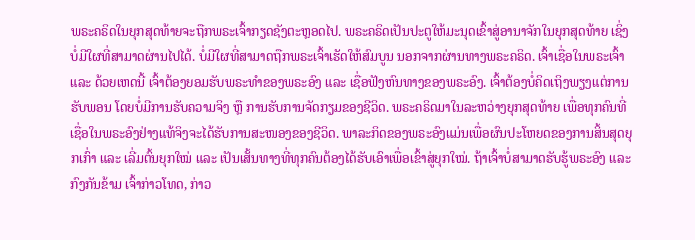ພຣະຄຣິດໃນຍຸກສຸດທ້າຍຈະຖືກພຣະເຈົ້າກຽດຊັງຕະຫຼອດໄປ. ພຣະຄຣິດເປັນປະຕູໃຫ້ມະນຸດເຂົ້າສູ່ອານາຈັກໃນຍຸກສຸດທ້າຍ ເຊິ່ງບໍ່ມີໃຜທີ່ສາມາດຜ່ານໄປໄດ້. ບໍ່ມີໃຜທີ່ສາມາດຖືກພຣະເຈົ້າເຮັດໃຫ້ສົມບູນ ນອກຈາກຜ່ານທາງພຣະຄຣິດ. ເຈົ້າເຊື່ອໃນພຣະເຈົ້າ ແລະ ດ້ວຍເຫດນີ້ ເຈົ້າຕ້ອງຍອມຮັບພຣະທຳຂອງພຣະອົງ ແລະ ເຊື່ອຟັງຫົນທາງຂອງພຣະອົງ. ເຈົ້າຕ້ອງບໍ່ຄິດເຖິງພຽງແຕ່ການຮັບພອນ ໂດຍບໍ່ມີການຮັບຄວາມຈິງ ຫຼື ການຮັບການຈັດກຽມຂອງຊີວິດ. ພຣະຄຣິດມາໃນລະຫວ່າງຍຸກສຸດທ້າຍ ເພື່ອທຸກຄົນທີ່ເຊື່ອໃນພຣະອົງຢ່າງແທ້ຈິງຈະໄດ້ຮັບການສະໜອງຂອງຊີວິດ. ພາລະກິດຂອງພຣະອົງແມ່ນເພື່ອຜົນປະໂຫຍດຂອງການສິ້ນສຸດຍຸກເກົ່າ ແລະ ເລີ່ມຕົ້ນຍຸກໃໝ່ ແລະ ເປັນເສັ້ນທາງທີ່ທຸກຄົນຕ້ອງໄດ້ຮັບເອົາເພື່ອເຂົ້າສູ່ຍຸກໃໝ່. ຖ້າເຈົ້າບໍ່ສາມາດຮັບຮູ້ພຣະອົງ ແລະ ກົງກັນຂ້າມ ເຈົ້າກ່າວໂທດ, ກ່າວ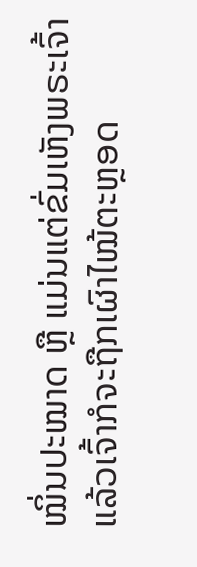ໝິ່ນປະໝາດ ຫຼື ແມ່ນແຕ່ຂົ່ມເຫັງພຣະເຈົ້າ ແລ້ວເຈົ້າກໍຈະຖືກເຜົາໄໝ້ຕະຫຼອດ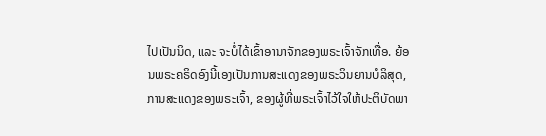ໄປເປັນນິດ, ແລະ ຈະບໍ່ໄດ້ເຂົ້າອານາຈັກຂອງພຣະເຈົ້າຈັກເທື່ອ. ຍ້ອນພຣະຄຣິດອົງນີ້ເອງເປັນການສະແດງຂອງພຣະວິນຍານບໍລິສຸດ, ການສະແດງຂອງພຣະເຈົ້າ, ຂອງຜູ້ທີ່ພຣະເຈົ້າໄວ້ໃຈໃຫ້ປະຕິບັດພາ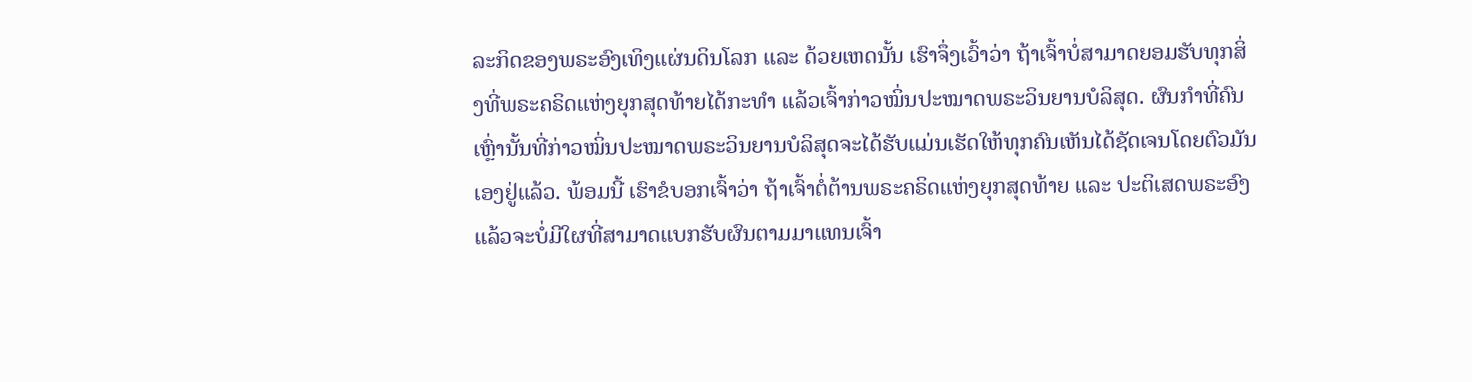ລະກິດຂອງພຣະອົງເທິງແຜ່ນດິນໂລກ ແລະ ດ້ວຍເຫດນັ້ນ ເຮົາຈຶ່ງເວົ້າວ່າ ຖ້າເຈົ້າບໍ່ສາມາດຍອມຮັບທຸກສິ່ງທີ່ພຣະຄຣິດແຫ່ງຍຸກສຸດທ້າຍໄດ້ກະທຳ ແລ້ວເຈົ້າກ່າວໝິ່ນປະໝາດພຣະວິນຍານບໍລິສຸດ. ຜົນກຳທີ່ຄົນເຫຼົ່ານັ້ນທີ່ກ່າວໝິ່ນປະໝາດພຣະວິນຍານບໍລິສຸດຈະໄດ້ຮັບແມ່ນເຮັດໃຫ້ທຸກຄົນເຫັນໄດ້ຊັດເຈນໂດຍຕົວມັນເອງຢູ່ແລ້ວ. ພ້ອມນີ້ ເຮົາຂໍບອກເຈົ້າວ່າ ຖ້າເຈົ້າຕໍ່ຕ້ານພຣະຄຣິດແຫ່ງຍຸກສຸດທ້າຍ ແລະ ປະຕິເສດພຣະອົງ ແລ້ວຈະບໍ່ມີໃຜທີ່ສາມາດແບກຮັບຜົນຕາມມາແທນເຈົ້າ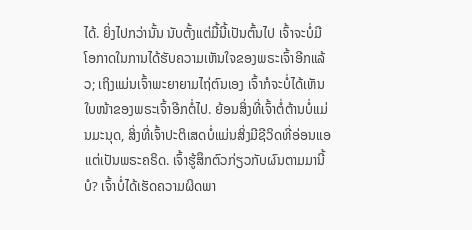ໄດ້. ຍິ່ງໄປກວ່ານັ້ນ ນັບຕັ້ງແຕ່ມື້ນີ້ເປັນຕົ້ນໄປ ເຈົ້າຈະບໍ່ມີໂອກາດໃນການໄດ້ຮັບຄວາມເຫັນໃຈຂອງພຣະເຈົ້າອີກແລ້ວ; ເຖິງແມ່ນເຈົ້າພະຍາຍາມໄຖ່ຕົນເອງ ເຈົ້າກໍຈະບໍ່ໄດ້ເຫັນໃບໜ້າຂອງພຣະເຈົ້າອີກຕໍ່ໄປ. ຍ້ອນສິ່ງທີ່ເຈົ້າຕໍ່ຕ້ານບໍ່ແມ່ນມະນຸດ, ສິ່ງທີ່ເຈົ້າປະຕິເສດບໍ່ແມ່ນສິ່ງມີຊີວິດທີ່ອ່ອນແອ ແຕ່ເປັນພຣະຄຣິດ. ເຈົ້າຮູ້ສຶກຕົວກ່ຽວກັບຜົນຕາມມານີ້ບໍ? ເຈົ້າບໍ່ໄດ້ເຮັດຄວາມຜິດພາ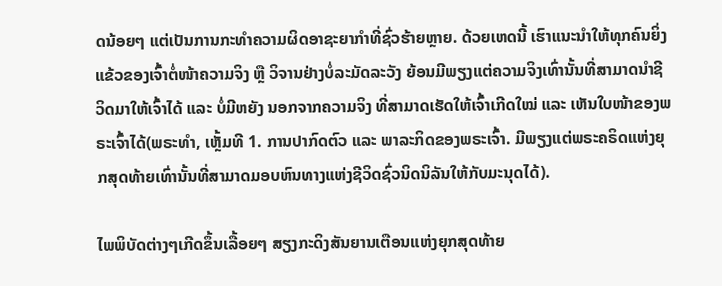ດນ້ອຍໆ ແຕ່ເປັນການກະທຳຄວາມຜິດອາຊະຍາກຳທີ່ຊົ່ວຮ້າຍຫຼາຍ. ດ້ວຍເຫດນີ້ ເຮົາແນະນຳໃຫ້ທຸກຄົນຍິ່ງແຂ້ວຂອງເຈົ້າຕໍ່ໜ້າຄວາມຈິງ ຫຼື ວິຈານຢ່າງບໍ່ລະມັດລະວັງ ຍ້ອນມີພຽງແຕ່ຄວາມຈິງເທົ່ານັ້ນທີ່ສາມາດນໍາຊີວິດມາໃຫ້ເຈົ້າໄດ້ ແລະ ບໍ່ມີຫຍັງ ນອກຈາກຄວາມຈິງ ທີ່ສາມາດເຮັດໃຫ້ເຈົ້າເກີດໃໝ່ ແລະ ເຫັນໃບໜ້າຂອງພຣະເຈົ້າໄດ້(ພຣະທຳ, ເຫຼັ້ມທີ 1. ການປາກົດຕົວ ແລະ ພາລະກິດຂອງພຣະເຈົ້າ. ມີພຽງແຕ່ພຣະຄຣິດແຫ່ງຍຸກສຸດທ້າຍເທົ່ານັ້ນທີ່ສາມາດມອບຫົນທາງແຫ່ງຊີວິດຊົ່ວນິດນິລັນໃຫ້ກັບມະນຸດໄດ້).

ໄພພິບັດຕ່າງໆເກີດຂຶ້ນເລື້ອຍໆ ສຽງກະດິງສັນຍານເຕືອນແຫ່ງຍຸກສຸດທ້າຍ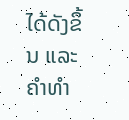ໄດ້ດັງຂຶ້ນ ແລະຄໍາທໍາ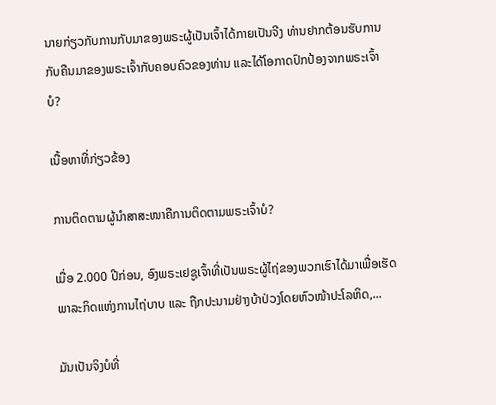ນາຍກ່ຽວກັບການກັບມາຂອງພຣະຜູ້ເປັນເຈົ້າໄດ້ກາຍເປັນຈີງ ທ່ານຢາກຕ້ອນຮັບການກັບຄືນມາຂອງພຣະເຈົ້າກັບຄອບຄົວຂອງທ່ານ ແລະໄດ້ໂອກາດປົກປ້ອງຈາກພຣະເຈົ້າບໍ?

ເນື້ອຫາທີ່ກ່ຽວຂ້ອງ

ການຕິດຕາມຜູ້ນໍາສາສະໜາຄືການຕິດຕາມພຣະເຈົ້າບໍ?

ເມື່ອ 2.000 ປີກ່ອນ, ອົງພຣະເຢຊູເຈົ້າທີ່ເປັນພຣະຜູ້ໄຖ່ຂອງພວກເຮົາໄດ້ມາເພື່ອເຮັດພາລະກິດແຫ່ງການໄຖ່ບາບ ແລະ ຖືກປະນາມຢ່າງບ້າປ່ວງໂດຍຫົວໜ້າປະໂລຫິດ,...

ມັນເປັນຈິງບໍທີ່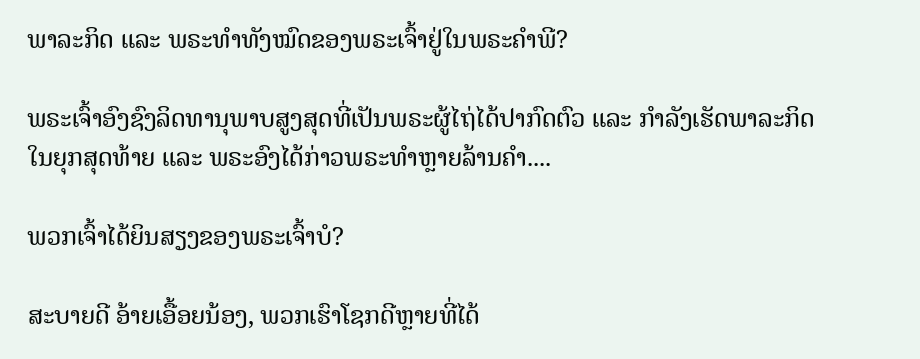ພາລະກິດ ແລະ ພຣະທຳທັງໝົດຂອງພຣະເຈົ້າຢູ່ໃນພຣະຄຳພີ?

ພຣະເຈົ້າອົງຊົງລິດທານຸພາບສູງສຸດທີ່ເປັນພຣະຜູ້ໄຖ່ໄດ້ປາກົດຕົວ ແລະ ກຳລັງເຮັດພາລະກິດໃນຍຸກສຸດທ້າຍ ແລະ ພຣະອົງໄດ້ກ່າວພຣະທຳຫຼາຍລ້ານຄຳ....

ພວກເຈົ້າໄດ້ຍິນສຽງຂອງພຣະເຈົ້າບໍ?

ສະບາຍດີ ອ້າຍເອື້ອຍນ້ອງ, ພວກເຮົາໂຊກດີຫຼາຍທີ່ໄດ້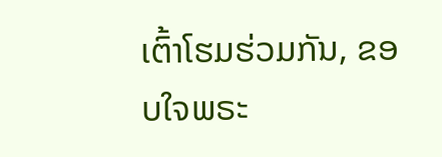ເຕົ້າໂຮມຮ່ວມກັນ, ຂອບໃຈພຣະ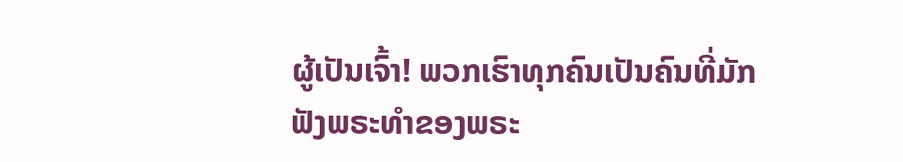ຜູ້ເປັນເຈົ້າ! ພວກເຮົາທຸກຄົນເປັນຄົນທີ່ມັກຟັງພຣະທຳຂອງພຣະ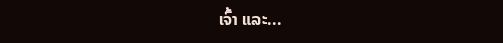ເຈົ້າ ແລະ...